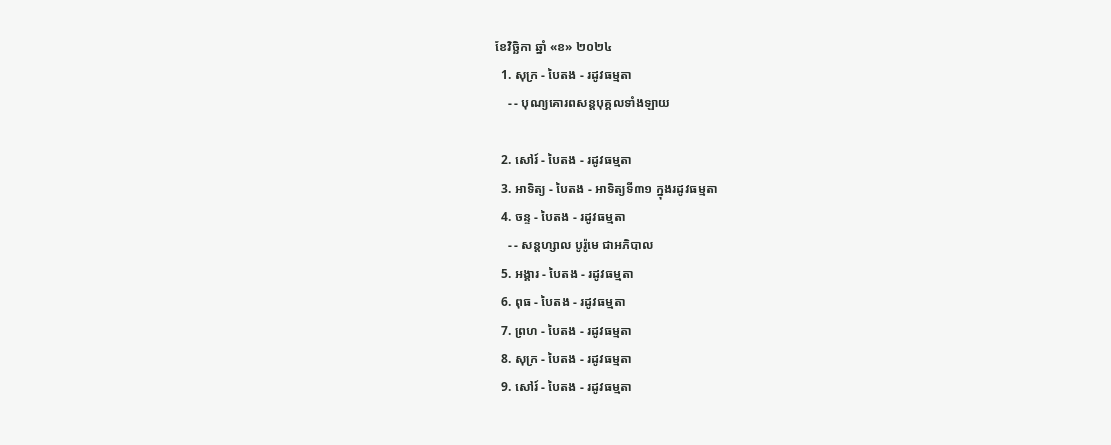ខែវិច្ឆិកា ឆ្នាំ «ខ» ២០២៤
  1. សុក្រ - បៃតង - រដូវធម្មតា
    - - បុណ្យគោរពសន្ដបុគ្គលទាំងឡាយ

  2. សៅរ៍ - បៃតង - រដូវធម្មតា
  3. អាទិត្យ - បៃតង - អាទិត្យទី៣១ ក្នុងរដូវធម្មតា
  4. ចន្ទ - បៃតង - រដូវធម្មតា
    - - សន្ដហ្សាល បូរ៉ូមេ ជាអភិបាល
  5. អង្គារ - បៃតង - រដូវធម្មតា
  6. ពុធ - បៃតង - រដូវធម្មតា
  7. ព្រហ - បៃតង - រដូវធម្មតា
  8. សុក្រ - បៃតង - រដូវធម្មតា
  9. សៅរ៍ - បៃតង - រដូវធម្មតា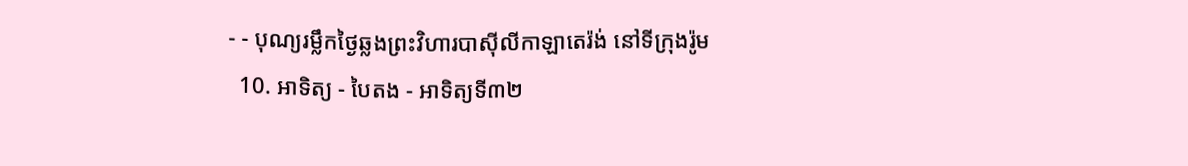- - បុណ្យរម្លឹកថ្ងៃឆ្លងព្រះវិហារបាស៊ីលីកាឡាតេរ៉ង់ នៅទីក្រុងរ៉ូម
  10. អាទិត្យ - បៃតង - អាទិត្យទី៣២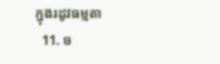ក្នុងរដូវធម្មតា
  11. ច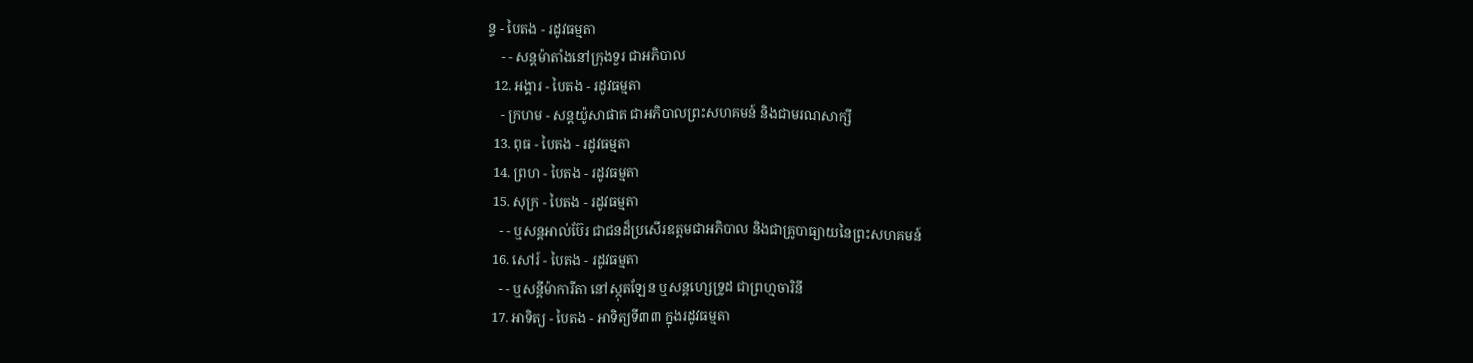ន្ទ - បៃតង - រដូវធម្មតា
    - - សន្ដម៉ាតាំងនៅក្រុងទួរ ជាអភិបាល
  12. អង្គារ - បៃតង - រដូវធម្មតា
    - ក្រហម - សន្ដយ៉ូសាផាត ជាអភិបាលព្រះសហគមន៍ និងជាមរណសាក្សី
  13. ពុធ - បៃតង - រដូវធម្មតា
  14. ព្រហ - បៃតង - រដូវធម្មតា
  15. សុក្រ - បៃតង - រដូវធម្មតា
    - - ឬសន្ដអាល់ប៊ែរ ជាជនដ៏ប្រសើរឧត្ដមជាអភិបាល និងជាគ្រូបាធ្យាយនៃព្រះសហគមន៍
  16. សៅរ៍ - បៃតង - រដូវធម្មតា
    - - ឬសន្ដីម៉ាការីតា នៅស្កុតឡែន ឬសន្ដហ្សេទ្រូដ ជាព្រហ្មចារិនី
  17. អាទិត្យ - បៃតង - អាទិត្យទី៣៣ ក្នុងរដូវធម្មតា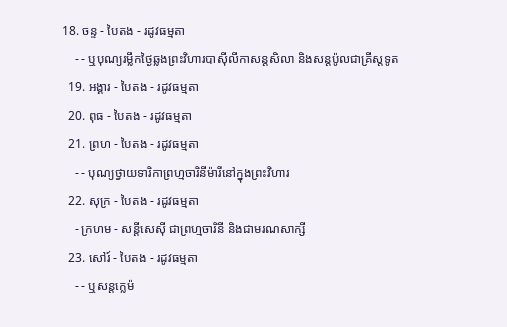18. ចន្ទ - បៃតង - រដូវធម្មតា
    - - ឬបុណ្យរម្លឹកថ្ងៃឆ្លងព្រះវិហារបាស៊ីលីកាសន្ដសិលា និងសន្ដប៉ូលជាគ្រីស្ដទូត
  19. អង្គារ - បៃតង - រដូវធម្មតា
  20. ពុធ - បៃតង - រដូវធម្មតា
  21. ព្រហ - បៃតង - រដូវធម្មតា
    - - បុណ្យថ្វាយទារិកាព្រហ្មចារិនីម៉ារីនៅក្នុងព្រះវិហារ
  22. សុក្រ - បៃតង - រដូវធម្មតា
    - ក្រហម - សន្ដីសេស៊ី ជាព្រហ្មចារិនី និងជាមរណសាក្សី
  23. សៅរ៍ - បៃតង - រដូវធម្មតា
    - - ឬសន្ដក្លេម៉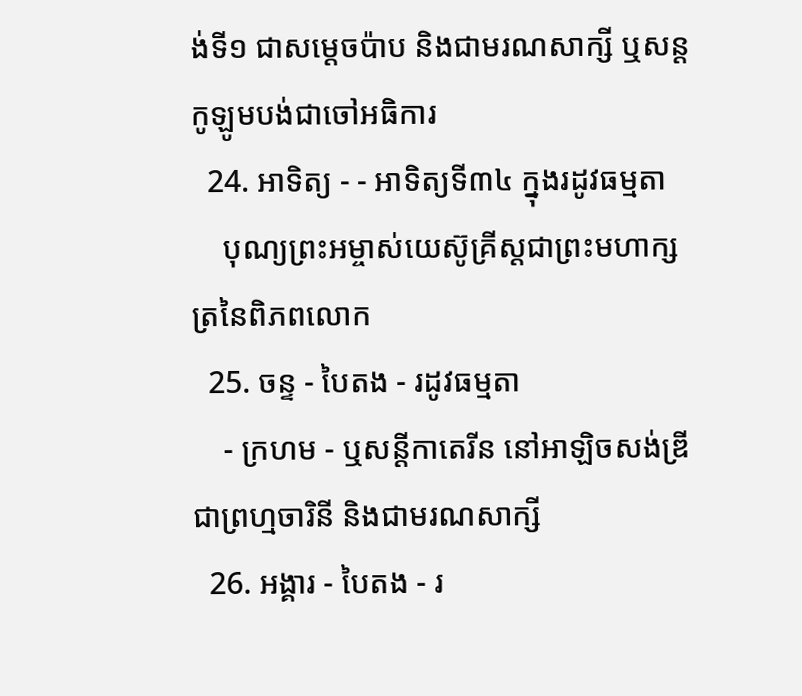ង់ទី១ ជាសម្ដេចប៉ាប និងជាមរណសាក្សី ឬសន្ដកូឡូមបង់ជាចៅអធិការ
  24. អាទិត្យ - - អាទិត្យទី៣៤ ក្នុងរដូវធម្មតា
    បុណ្យព្រះអម្ចាស់យេស៊ូគ្រីស្ដជាព្រះមហាក្សត្រនៃពិភពលោក
  25. ចន្ទ - បៃតង - រដូវធម្មតា
    - ក្រហម - ឬសន្ដីកាតេរីន នៅអាឡិចសង់ឌ្រី ជាព្រហ្មចារិនី និងជាមរណសាក្សី
  26. អង្គារ - បៃតង - រ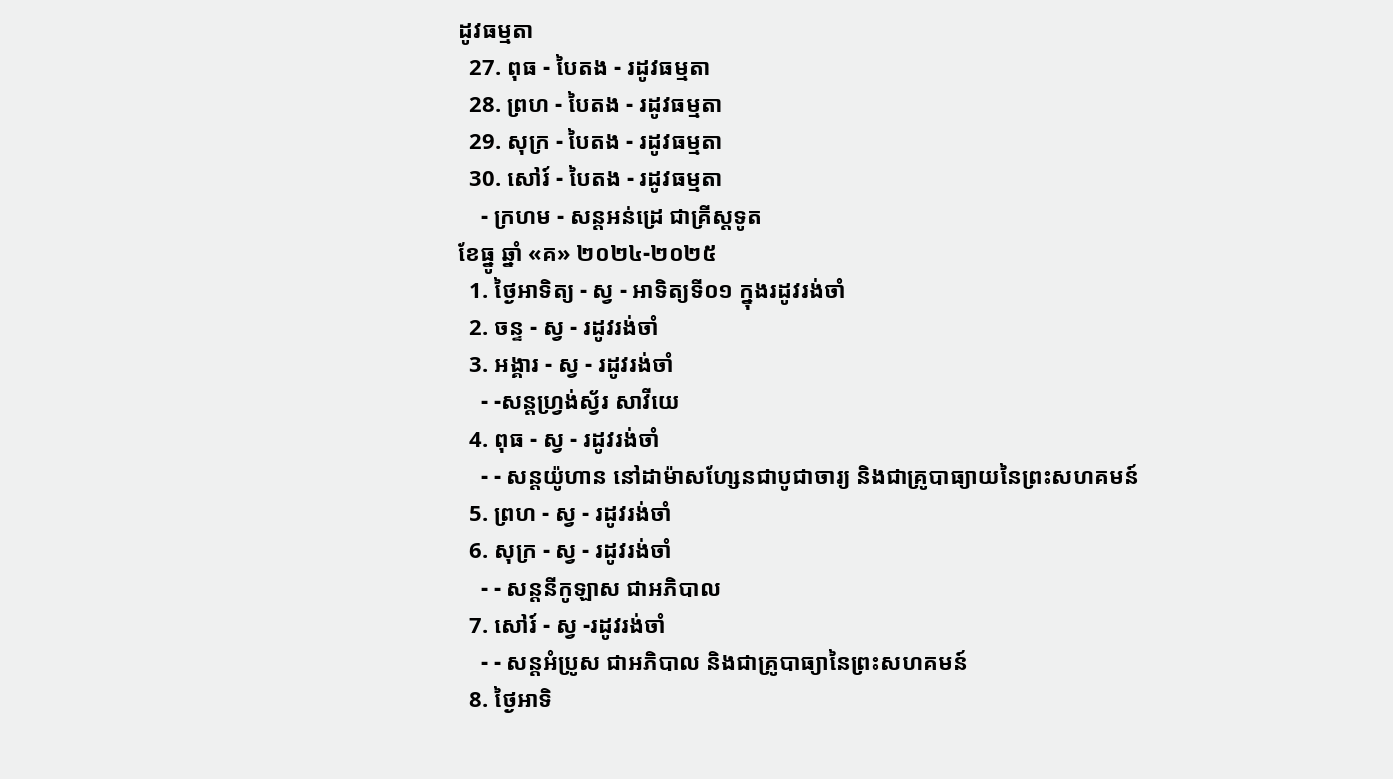ដូវធម្មតា
  27. ពុធ - បៃតង - រដូវធម្មតា
  28. ព្រហ - បៃតង - រដូវធម្មតា
  29. សុក្រ - បៃតង - រដូវធម្មតា
  30. សៅរ៍ - បៃតង - រដូវធម្មតា
    - ក្រហម - សន្ដអន់ដ្រេ ជាគ្រីស្ដទូត
ខែធ្នូ ឆ្នាំ «គ» ២០២៤-២០២៥
  1. ថ្ងៃអាទិត្យ - ស្វ - អាទិត្យទី០១ ក្នុងរដូវរង់ចាំ
  2. ចន្ទ - ស្វ - រដូវរង់ចាំ
  3. អង្គារ - ស្វ - រដូវរង់ចាំ
    - -សន្ដហ្វ្រង់ស្វ័រ សាវីយេ
  4. ពុធ - ស្វ - រដូវរង់ចាំ
    - - សន្ដយ៉ូហាន នៅដាម៉ាសហ្សែនជាបូជាចារ្យ និងជាគ្រូបាធ្យាយនៃព្រះសហគមន៍
  5. ព្រហ - ស្វ - រដូវរង់ចាំ
  6. សុក្រ - ស្វ - រដូវរង់ចាំ
    - - សន្ដនីកូឡាស ជាអភិបាល
  7. សៅរ៍ - ស្វ -រដូវរង់ចាំ
    - - សន្ដអំប្រូស ជាអភិបាល និងជាគ្រូបាធ្យានៃព្រះសហគមន៍
  8. ថ្ងៃអាទិ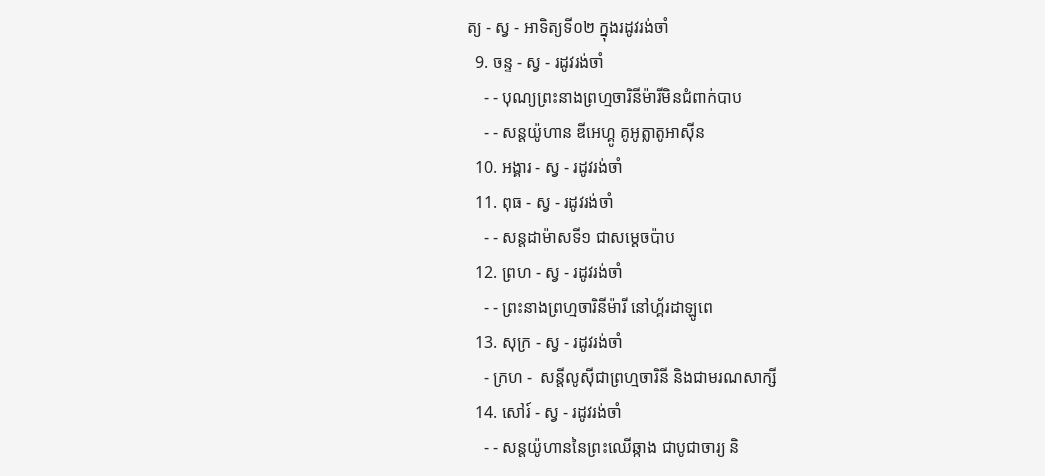ត្យ - ស្វ - អាទិត្យទី០២ ក្នុងរដូវរង់ចាំ
  9. ចន្ទ - ស្វ - រដូវរង់ចាំ
    - - បុណ្យព្រះនាងព្រហ្មចារិនីម៉ារីមិនជំពាក់បាប
    - - សន្ដយ៉ូហាន ឌីអេហ្គូ គូអូត្លាតូអាស៊ីន
  10. អង្គារ - ស្វ - រដូវរង់ចាំ
  11. ពុធ - ស្វ - រដូវរង់ចាំ
    - - សន្ដដាម៉ាសទី១ ជាសម្ដេចប៉ាប
  12. ព្រហ - ស្វ - រដូវរង់ចាំ
    - - ព្រះនាងព្រហ្មចារិនីម៉ារី នៅហ្គ័រដាឡូពេ
  13. សុក្រ - ស្វ - រដូវរង់ចាំ
    - ក្រហ -  សន្ដីលូស៊ីជាព្រហ្មចារិនី និងជាមរណសាក្សី
  14. សៅរ៍ - ស្វ - រដូវរង់ចាំ
    - - សន្ដយ៉ូហាននៃព្រះឈើឆ្កាង ជាបូជាចារ្យ និ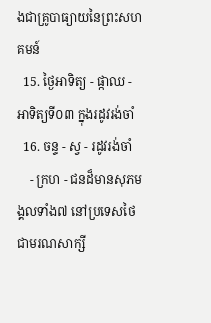ងជាគ្រូបាធ្យាយនៃព្រះសហគមន៍
  15. ថ្ងៃអាទិត្យ - ផ្កាឈ - អាទិត្យទី០៣ ក្នុងរដូវរង់ចាំ
  16. ចន្ទ - ស្វ - រដូវរង់ចាំ
    - ក្រហ - ជនដ៏មានសុភមង្គលទាំង៧ នៅប្រទេសថៃជាមរណសាក្សី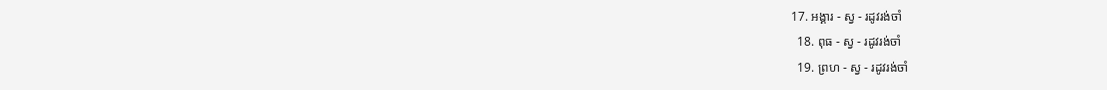17. អង្គារ - ស្វ - រដូវរង់ចាំ
  18. ពុធ - ស្វ - រដូវរង់ចាំ
  19. ព្រហ - ស្វ - រដូវរង់ចាំ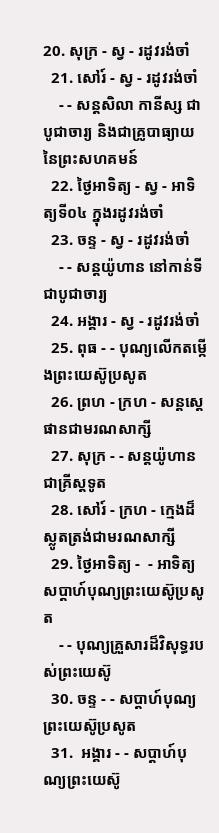20. សុក្រ - ស្វ - រដូវរង់ចាំ
  21. សៅរ៍ - ស្វ - រដូវរង់ចាំ
    - - សន្ដសិលា កានីស្ស ជាបូជាចារ្យ និងជាគ្រូបាធ្យាយនៃព្រះសហគមន៍
  22. ថ្ងៃអាទិត្យ - ស្វ - អាទិត្យទី០៤ ក្នុងរដូវរង់ចាំ
  23. ចន្ទ - ស្វ - រដូវរង់ចាំ
    - - សន្ដយ៉ូហាន នៅកាន់ទីជាបូជាចារ្យ
  24. អង្គារ - ស្វ - រដូវរង់ចាំ
  25. ពុធ - - បុណ្យលើកតម្កើងព្រះយេស៊ូប្រសូត
  26. ព្រហ - ក្រហ - សន្តស្តេផានជាមរណសាក្សី
  27. សុក្រ - - សន្តយ៉ូហានជាគ្រីស្តទូត
  28. សៅរ៍ - ក្រហ - ក្មេងដ៏ស្លូតត្រង់ជាមរណសាក្សី
  29. ថ្ងៃអាទិត្យ -  - អាទិត្យសប្ដាហ៍បុណ្យព្រះយេស៊ូប្រសូត
    - - បុណ្យគ្រួសារដ៏វិសុទ្ធរបស់ព្រះយេស៊ូ
  30. ចន្ទ - - សប្ដាហ៍បុណ្យព្រះយេស៊ូប្រសូត
  31.  អង្គារ - - សប្ដាហ៍បុណ្យព្រះយេស៊ូ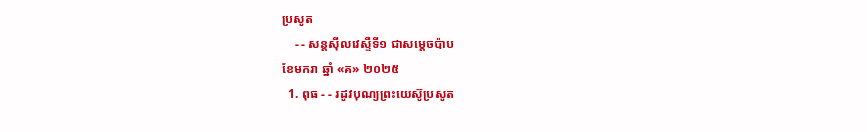ប្រសូត
    - - សន្ដស៊ីលវេស្ទឺទី១ ជាសម្ដេចប៉ាប
ខែមករា ឆ្នាំ «គ» ២០២៥
  1. ពុធ - - រដូវបុណ្យព្រះយេស៊ូប្រសូត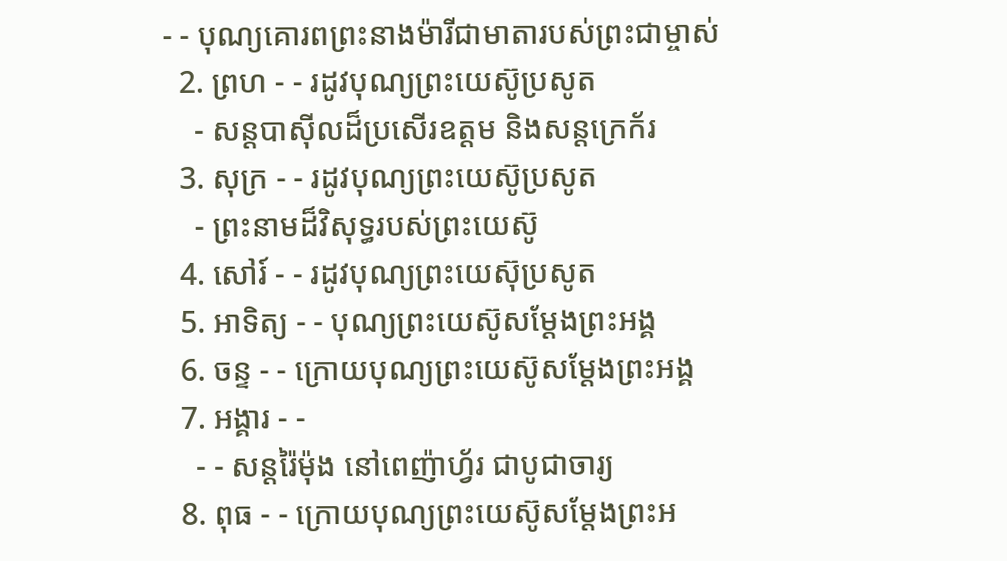- - បុណ្យគោរពព្រះនាងម៉ារីជាមាតារបស់ព្រះជាម្ចាស់
  2. ព្រហ - - រដូវបុណ្យព្រះយេស៊ូប្រសូត
    - សន្ដបាស៊ីលដ៏ប្រសើរឧត្ដម និងសន្ដក្រេក័រ
  3. សុក្រ - - រដូវបុណ្យព្រះយេស៊ូប្រសូត
    - ព្រះនាមដ៏វិសុទ្ធរបស់ព្រះយេស៊ូ
  4. សៅរ៍ - - រដូវបុណ្យព្រះយេស៊ុប្រសូត
  5. អាទិត្យ - - បុណ្យព្រះយេស៊ូសម្ដែងព្រះអង្គ
  6. ចន្ទ - - ក្រោយបុណ្យព្រះយេស៊ូសម្ដែងព្រះអង្គ
  7. អង្គារ - -
    - - សន្ដរ៉ៃម៉ុង នៅពេញ៉ាហ្វ័រ ជាបូជាចារ្យ
  8. ពុធ - - ក្រោយបុណ្យព្រះយេស៊ូសម្ដែងព្រះអ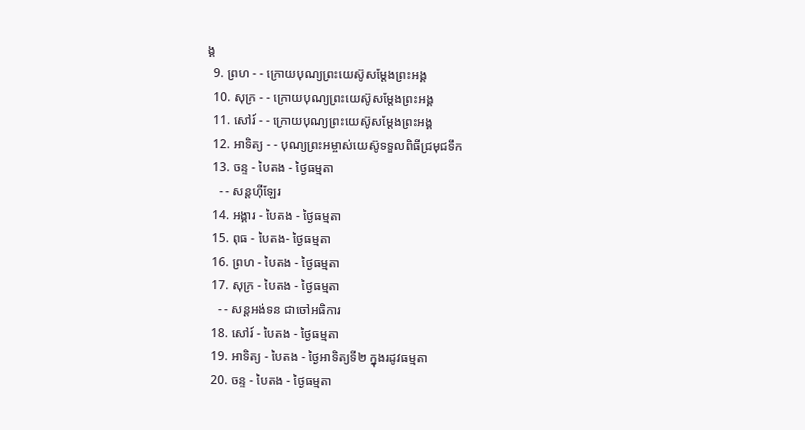ង្គ
  9. ព្រហ - - ក្រោយបុណ្យព្រះយេស៊ូសម្ដែងព្រះអង្គ
  10. សុក្រ - - ក្រោយបុណ្យព្រះយេស៊ូសម្ដែងព្រះអង្គ
  11. សៅរ៍ - - ក្រោយបុណ្យព្រះយេស៊ូសម្ដែងព្រះអង្គ
  12. អាទិត្យ - - បុណ្យព្រះអម្ចាស់យេស៊ូទទួលពិធីជ្រមុជទឹក
  13. ចន្ទ - បៃតង - ថ្ងៃធម្មតា
    - - សន្ដហ៊ីឡែរ
  14. អង្គារ - បៃតង - ថ្ងៃធម្មតា
  15. ពុធ - បៃតង- ថ្ងៃធម្មតា
  16. ព្រហ - បៃតង - ថ្ងៃធម្មតា
  17. សុក្រ - បៃតង - ថ្ងៃធម្មតា
    - - សន្ដអង់ទន ជាចៅអធិការ
  18. សៅរ៍ - បៃតង - ថ្ងៃធម្មតា
  19. អាទិត្យ - បៃតង - ថ្ងៃអាទិត្យទី២ ក្នុងរដូវធម្មតា
  20. ចន្ទ - បៃតង - ថ្ងៃធម្មតា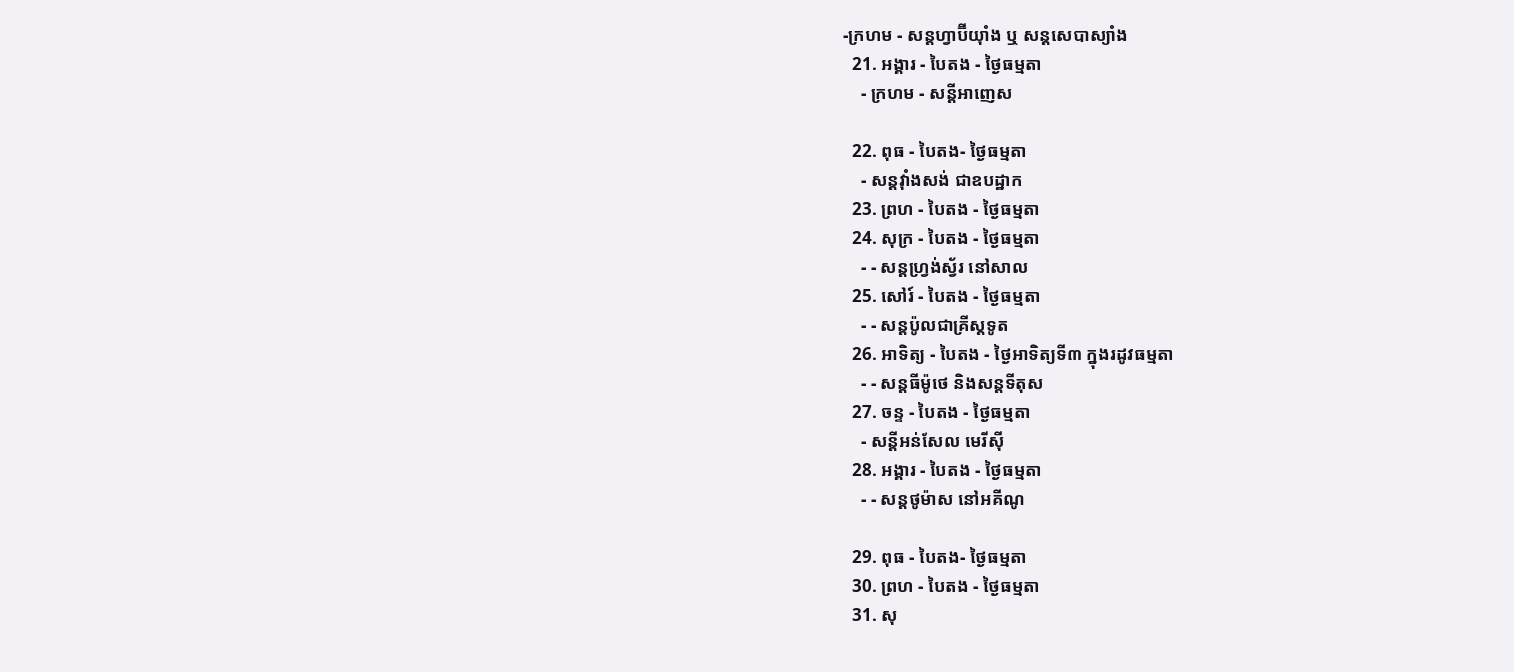-ក្រហម - សន្ដហ្វាប៊ីយ៉ាំង ឬ សន្ដសេបាស្យាំង
  21. អង្គារ - បៃតង - ថ្ងៃធម្មតា
    - ក្រហម - សន្ដីអាញេស

  22. ពុធ - បៃតង- ថ្ងៃធម្មតា
    - សន្ដវ៉ាំងសង់ ជាឧបដ្ឋាក
  23. ព្រហ - បៃតង - ថ្ងៃធម្មតា
  24. សុក្រ - បៃតង - ថ្ងៃធម្មតា
    - - សន្ដហ្វ្រង់ស្វ័រ នៅសាល
  25. សៅរ៍ - បៃតង - ថ្ងៃធម្មតា
    - - សន្ដប៉ូលជាគ្រីស្ដទូត
  26. អាទិត្យ - បៃតង - ថ្ងៃអាទិត្យទី៣ ក្នុងរដូវធម្មតា
    - - សន្ដធីម៉ូថេ និងសន្ដទីតុស
  27. ចន្ទ - បៃតង - ថ្ងៃធម្មតា
    - សន្ដីអន់សែល មេរីស៊ី
  28. អង្គារ - បៃតង - ថ្ងៃធម្មតា
    - - សន្ដថូម៉ាស នៅអគីណូ

  29. ពុធ - បៃតង- ថ្ងៃធម្មតា
  30. ព្រហ - បៃតង - ថ្ងៃធម្មតា
  31. សុ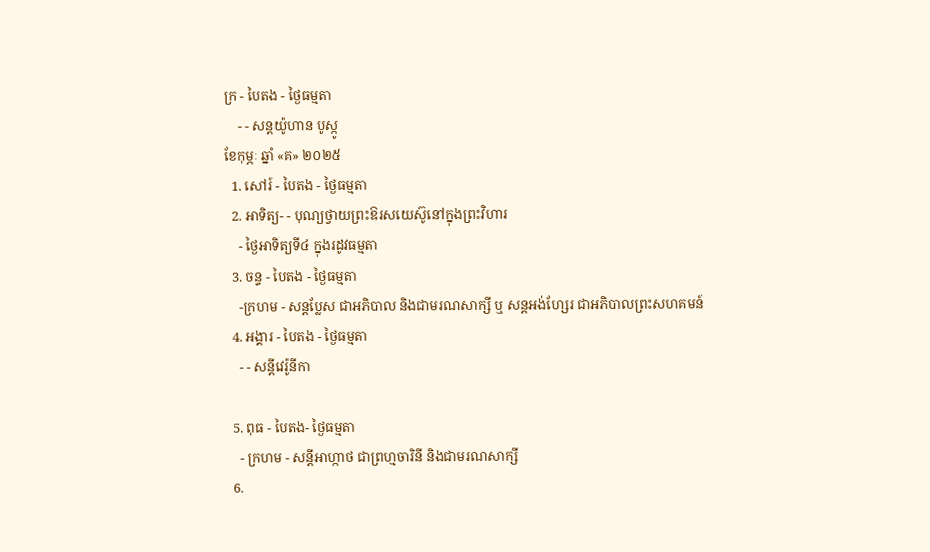ក្រ - បៃតង - ថ្ងៃធម្មតា
    - - សន្ដយ៉ូហាន បូស្កូ
ខែកុម្ភៈ ឆ្នាំ «គ» ២០២៥
  1. សៅរ៍ - បៃតង - ថ្ងៃធម្មតា
  2. អាទិត្យ- - បុណ្យថ្វាយព្រះឱរសយេស៊ូនៅក្នុងព្រះវិហារ
    - ថ្ងៃអាទិត្យទី៤ ក្នុងរដូវធម្មតា
  3. ចន្ទ - បៃតង - ថ្ងៃធម្មតា
    -ក្រហម - សន្ដប្លែស ជាអភិបាល និងជាមរណសាក្សី ឬ សន្ដអង់ហ្សែរ ជាអភិបាលព្រះសហគមន៍
  4. អង្គារ - បៃតង - ថ្ងៃធម្មតា
    - - សន្ដីវេរ៉ូនីកា

  5. ពុធ - បៃតង- ថ្ងៃធម្មតា
    - ក្រហម - សន្ដីអាហ្កាថ ជាព្រហ្មចារិនី និងជាមរណសាក្សី
  6.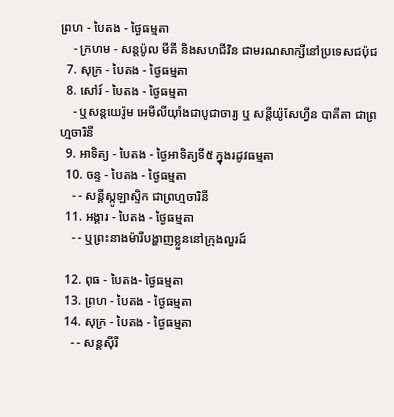ព្រហ - បៃតង - ថ្ងៃធម្មតា
    - ក្រហម - សន្ដប៉ូល មីគី និងសហជីវិន ជាមរណសាក្សីនៅប្រទេសជប៉ុជ
  7. សុក្រ - បៃតង - ថ្ងៃធម្មតា
  8. សៅរ៍ - បៃតង - ថ្ងៃធម្មតា
    - ឬសន្ដយេរ៉ូម អេមីលីយ៉ាំងជាបូជាចារ្យ ឬ សន្ដីយ៉ូសែហ្វីន បាគីតា ជាព្រហ្មចារិនី
  9. អាទិត្យ - បៃតង - ថ្ងៃអាទិត្យទី៥ ក្នុងរដូវធម្មតា
  10. ចន្ទ - បៃតង - ថ្ងៃធម្មតា
    - - សន្ដីស្កូឡាស្ទិក ជាព្រហ្មចារិនី
  11. អង្គារ - បៃតង - ថ្ងៃធម្មតា
    - - ឬព្រះនាងម៉ារីបង្ហាញខ្លួននៅក្រុងលួរដ៍

  12. ពុធ - បៃតង- ថ្ងៃធម្មតា
  13. ព្រហ - បៃតង - ថ្ងៃធម្មតា
  14. សុក្រ - បៃតង - ថ្ងៃធម្មតា
    - - សន្ដស៊ីរី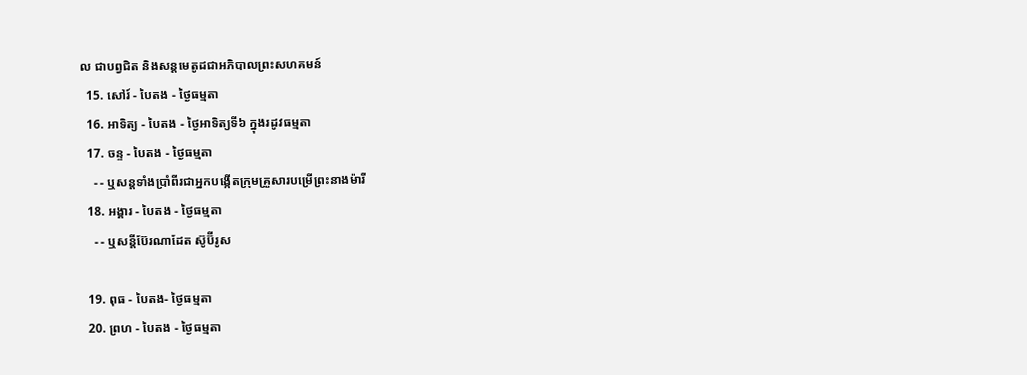ល ជាបព្វជិត និងសន្ដមេតូដជាអភិបាលព្រះសហគមន៍
  15. សៅរ៍ - បៃតង - ថ្ងៃធម្មតា
  16. អាទិត្យ - បៃតង - ថ្ងៃអាទិត្យទី៦ ក្នុងរដូវធម្មតា
  17. ចន្ទ - បៃតង - ថ្ងៃធម្មតា
    - - ឬសន្ដទាំងប្រាំពីរជាអ្នកបង្កើតក្រុមគ្រួសារបម្រើព្រះនាងម៉ារី
  18. អង្គារ - បៃតង - ថ្ងៃធម្មតា
    - - ឬសន្ដីប៊ែរណាដែត ស៊ូប៊ីរូស

  19. ពុធ - បៃតង- ថ្ងៃធម្មតា
  20. ព្រហ - បៃតង - ថ្ងៃធម្មតា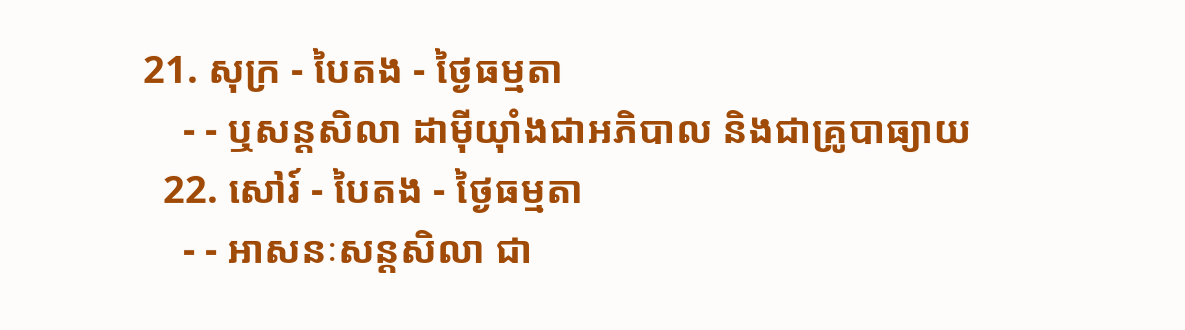21. សុក្រ - បៃតង - ថ្ងៃធម្មតា
    - - ឬសន្ដសិលា ដាម៉ីយ៉ាំងជាអភិបាល និងជាគ្រូបាធ្យាយ
  22. សៅរ៍ - បៃតង - ថ្ងៃធម្មតា
    - - អាសនៈសន្ដសិលា ជា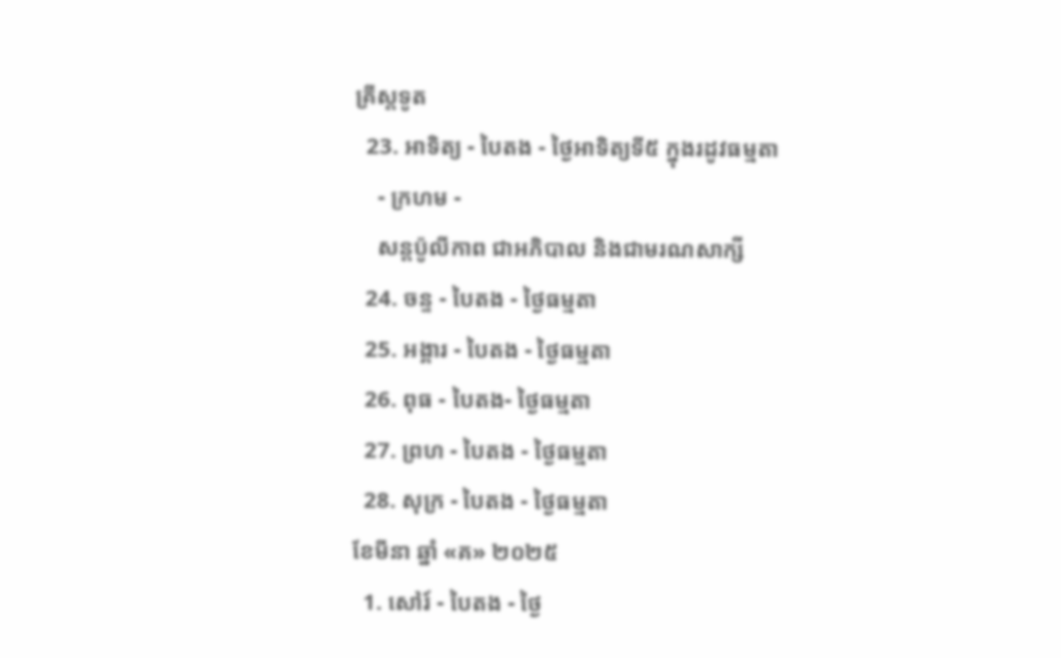គ្រីស្ដទូត
  23. អាទិត្យ - បៃតង - ថ្ងៃអាទិត្យទី៥ ក្នុងរដូវធម្មតា
    - ក្រហម -
    សន្ដប៉ូលីកាព ជាអភិបាល និងជាមរណសាក្សី
  24. ចន្ទ - បៃតង - ថ្ងៃធម្មតា
  25. អង្គារ - បៃតង - ថ្ងៃធម្មតា
  26. ពុធ - បៃតង- ថ្ងៃធម្មតា
  27. ព្រហ - បៃតង - ថ្ងៃធម្មតា
  28. សុក្រ - បៃតង - ថ្ងៃធម្មតា
ខែមីនា ឆ្នាំ «គ» ២០២៥
  1. សៅរ៍ - បៃតង - ថ្ងៃ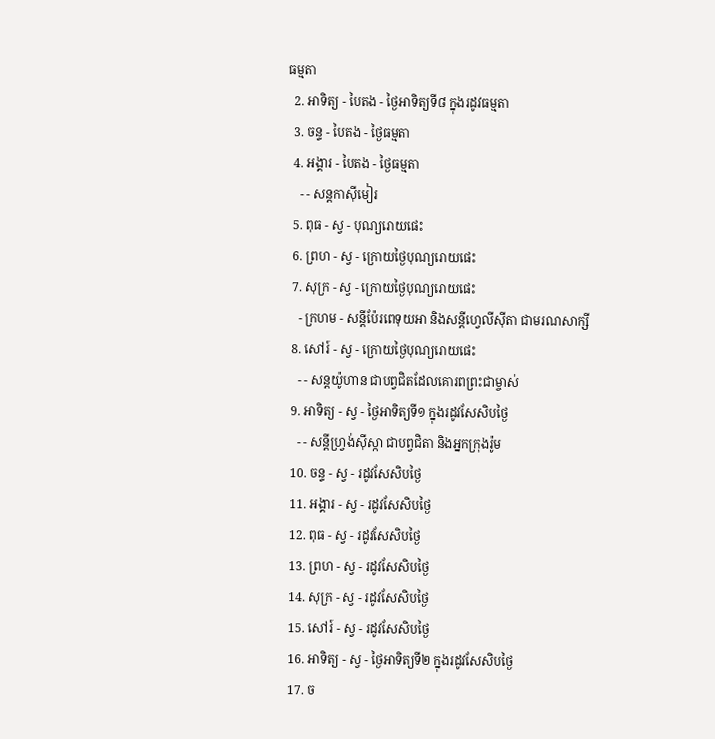ធម្មតា
  2. អាទិត្យ - បៃតង - ថ្ងៃអាទិត្យទី៨ ក្នុងរដូវធម្មតា
  3. ចន្ទ - បៃតង - ថ្ងៃធម្មតា
  4. អង្គារ - បៃតង - ថ្ងៃធម្មតា
    - - សន្ដកាស៊ីមៀរ
  5. ពុធ - ស្វ - បុណ្យរោយផេះ
  6. ព្រហ - ស្វ - ក្រោយថ្ងៃបុណ្យរោយផេះ
  7. សុក្រ - ស្វ - ក្រោយថ្ងៃបុណ្យរោយផេះ
    - ក្រហម - សន្ដីប៉ែរពេទុយអា និងសន្ដីហ្វេលីស៊ីតា ជាមរណសាក្សី
  8. សៅរ៍ - ស្វ - ក្រោយថ្ងៃបុណ្យរោយផេះ
    - - សន្ដយ៉ូហាន ជាបព្វជិតដែលគោរពព្រះជាម្ចាស់
  9. អាទិត្យ - ស្វ - ថ្ងៃអាទិត្យទី១ ក្នុងរដូវសែសិបថ្ងៃ
    - - សន្ដីហ្វ្រង់ស៊ីស្កា ជាបព្វជិតា និងអ្នកក្រុងរ៉ូម
  10. ចន្ទ - ស្វ - រដូវសែសិបថ្ងៃ
  11. អង្គារ - ស្វ - រដូវសែសិបថ្ងៃ
  12. ពុធ - ស្វ - រដូវសែសិបថ្ងៃ
  13. ព្រហ - ស្វ - រដូវសែសិបថ្ងៃ
  14. សុក្រ - ស្វ - រដូវសែសិបថ្ងៃ
  15. សៅរ៍ - ស្វ - រដូវសែសិបថ្ងៃ
  16. អាទិត្យ - ស្វ - ថ្ងៃអាទិត្យទី២ ក្នុងរដូវសែសិបថ្ងៃ
  17. ច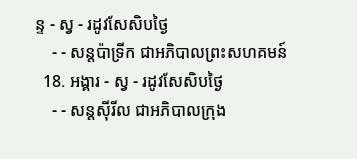ន្ទ - ស្វ - រដូវសែសិបថ្ងៃ
    - - សន្ដប៉ាទ្រីក ជាអភិបាលព្រះសហគមន៍
  18. អង្គារ - ស្វ - រដូវសែសិបថ្ងៃ
    - - សន្ដស៊ីរីល ជាអភិបាលក្រុង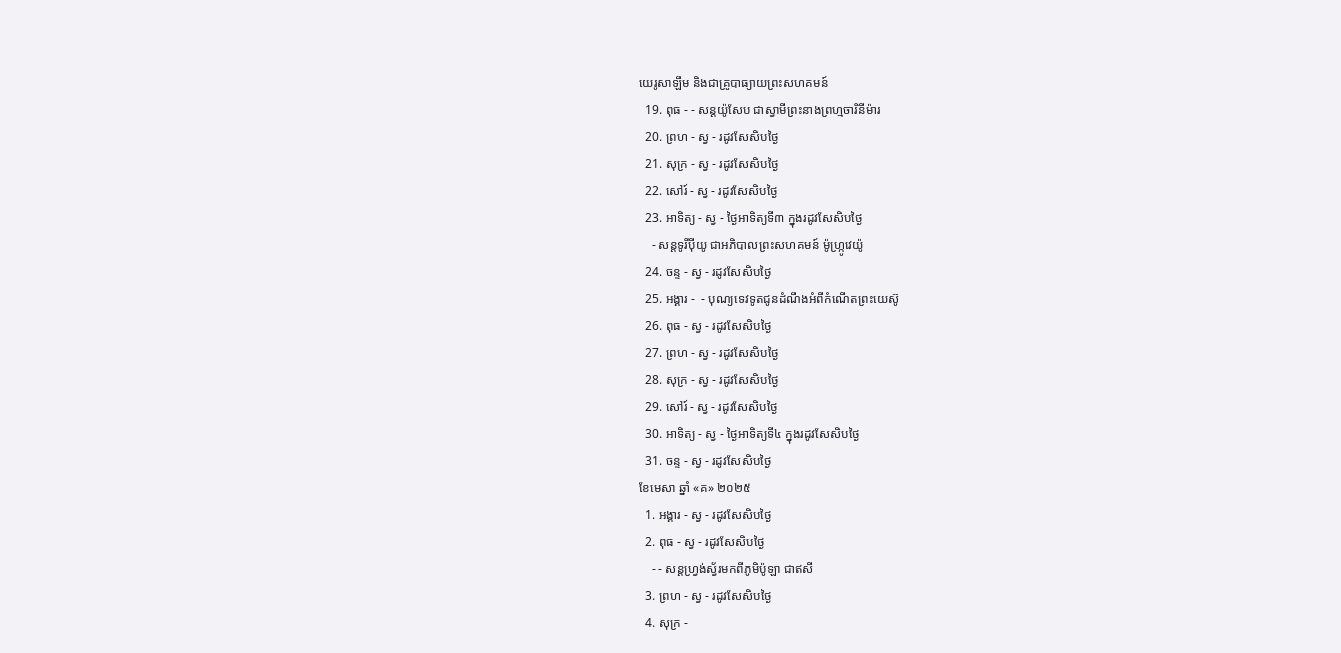យេរូសាឡឹម និងជាគ្រូបាធ្យាយព្រះសហគមន៍
  19. ពុធ - - សន្ដយ៉ូសែប ជាស្វាមីព្រះនាងព្រហ្មចារិនីម៉ារ
  20. ព្រហ - ស្វ - រដូវសែសិបថ្ងៃ
  21. សុក្រ - ស្វ - រដូវសែសិបថ្ងៃ
  22. សៅរ៍ - ស្វ - រដូវសែសិបថ្ងៃ
  23. អាទិត្យ - ស្វ - ថ្ងៃអាទិត្យទី៣ ក្នុងរដូវសែសិបថ្ងៃ
    - សន្ដទូរីប៉ីយូ ជាអភិបាលព្រះសហគមន៍ ម៉ូហ្ក្រូវេយ៉ូ
  24. ចន្ទ - ស្វ - រដូវសែសិបថ្ងៃ
  25. អង្គារ -  - បុណ្យទេវទូតជូនដំណឹងអំពីកំណើតព្រះយេស៊ូ
  26. ពុធ - ស្វ - រដូវសែសិបថ្ងៃ
  27. ព្រហ - ស្វ - រដូវសែសិបថ្ងៃ
  28. សុក្រ - ស្វ - រដូវសែសិបថ្ងៃ
  29. សៅរ៍ - ស្វ - រដូវសែសិបថ្ងៃ
  30. អាទិត្យ - ស្វ - ថ្ងៃអាទិត្យទី៤ ក្នុងរដូវសែសិបថ្ងៃ
  31. ចន្ទ - ស្វ - រដូវសែសិបថ្ងៃ
ខែមេសា ឆ្នាំ «គ» ២០២៥
  1. អង្គារ - ស្វ - រដូវសែសិបថ្ងៃ
  2. ពុធ - ស្វ - រដូវសែសិបថ្ងៃ
    - - សន្ដហ្វ្រង់ស្វ័រមកពីភូមិប៉ូឡា ជាឥសី
  3. ព្រហ - ស្វ - រដូវសែសិបថ្ងៃ
  4. សុក្រ -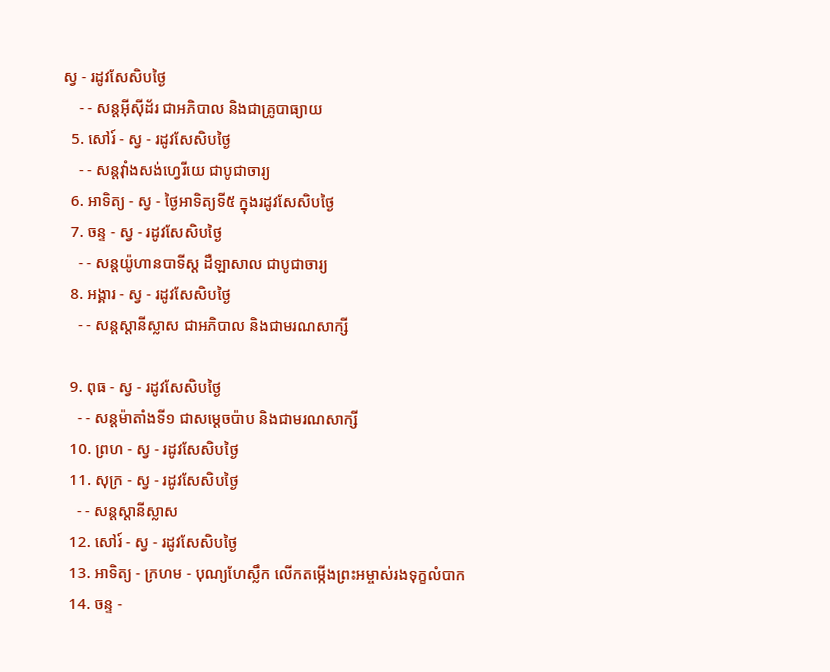ស្វ - រដូវសែសិបថ្ងៃ
    - - សន្ដអ៊ីស៊ីដ័រ ជាអភិបាល និងជាគ្រូបាធ្យាយ
  5. សៅរ៍ - ស្វ - រដូវសែសិបថ្ងៃ
    - - សន្ដវ៉ាំងសង់ហ្វេរីយេ ជាបូជាចារ្យ
  6. អាទិត្យ - ស្វ - ថ្ងៃអាទិត្យទី៥ ក្នុងរដូវសែសិបថ្ងៃ
  7. ចន្ទ - ស្វ - រដូវសែសិបថ្ងៃ
    - - សន្ដយ៉ូហានបាទីស្ដ ដឺឡាសាល ជាបូជាចារ្យ
  8. អង្គារ - ស្វ - រដូវសែសិបថ្ងៃ
    - - សន្ដស្ដានីស្លាស ជាអភិបាល និងជាមរណសាក្សី

  9. ពុធ - ស្វ - រដូវសែសិបថ្ងៃ
    - - សន្ដម៉ាតាំងទី១ ជាសម្ដេចប៉ាប និងជាមរណសាក្សី
  10. ព្រហ - ស្វ - រដូវសែសិបថ្ងៃ
  11. សុក្រ - ស្វ - រដូវសែសិបថ្ងៃ
    - - សន្ដស្ដានីស្លាស
  12. សៅរ៍ - ស្វ - រដូវសែសិបថ្ងៃ
  13. អាទិត្យ - ក្រហម - បុណ្យហែស្លឹក លើកតម្កើងព្រះអម្ចាស់រងទុក្ខលំបាក
  14. ចន្ទ -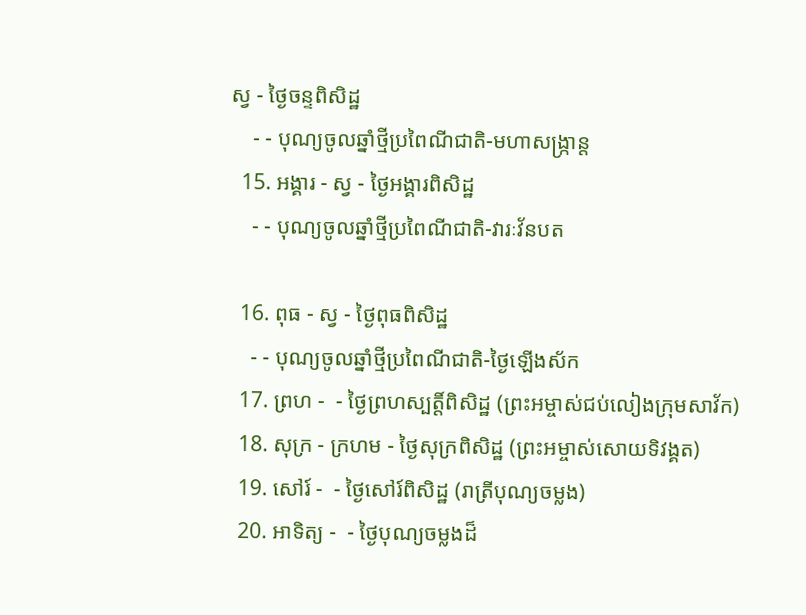ស្វ - ថ្ងៃចន្ទពិសិដ្ឋ
    - - បុណ្យចូលឆ្នាំថ្មីប្រពៃណីជាតិ-មហាសង្រ្កាន្ដ
  15. អង្គារ - ស្វ - ថ្ងៃអង្គារពិសិដ្ឋ
    - - បុណ្យចូលឆ្នាំថ្មីប្រពៃណីជាតិ-វារៈវ័នបត

  16. ពុធ - ស្វ - ថ្ងៃពុធពិសិដ្ឋ
    - - បុណ្យចូលឆ្នាំថ្មីប្រពៃណីជាតិ-ថ្ងៃឡើងស័ក
  17. ព្រហ -  - ថ្ងៃព្រហស្បត្ដិ៍ពិសិដ្ឋ (ព្រះអម្ចាស់ជប់លៀងក្រុមសាវ័ក)
  18. សុក្រ - ក្រហម - ថ្ងៃសុក្រពិសិដ្ឋ (ព្រះអម្ចាស់សោយទិវង្គត)
  19. សៅរ៍ -  - ថ្ងៃសៅរ៍ពិសិដ្ឋ (រាត្រីបុណ្យចម្លង)
  20. អាទិត្យ -  - ថ្ងៃបុណ្យចម្លងដ៏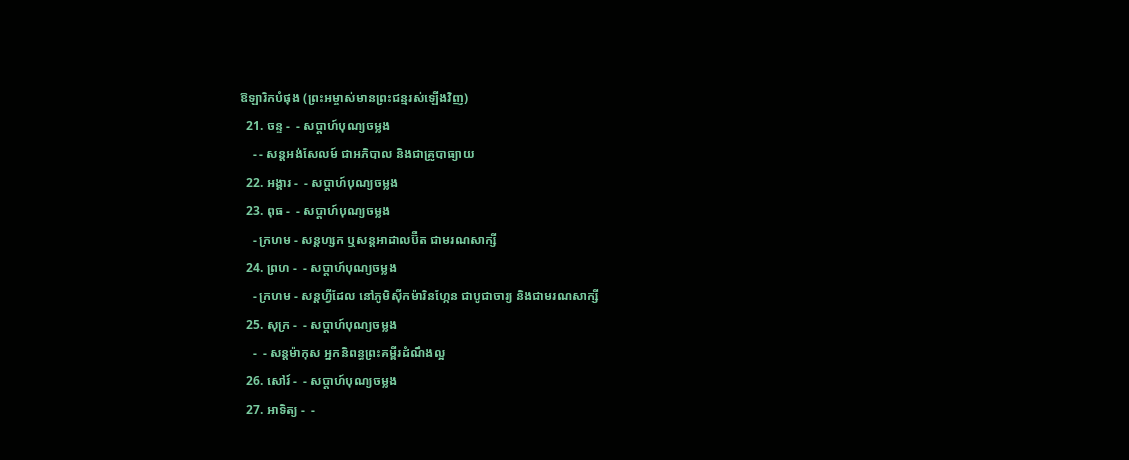ឱឡារិកបំផុង (ព្រះអម្ចាស់មានព្រះជន្មរស់ឡើងវិញ)
  21. ចន្ទ -  - សប្ដាហ៍បុណ្យចម្លង
    - - សន្ដអង់សែលម៍ ជាអភិបាល និងជាគ្រូបាធ្យាយ
  22. អង្គារ -  - សប្ដាហ៍បុណ្យចម្លង
  23. ពុធ -  - សប្ដាហ៍បុណ្យចម្លង
    - ក្រហម - សន្ដហ្សក ឬសន្ដអាដាលប៊ឺត ជាមរណសាក្សី
  24. ព្រហ -  - សប្ដាហ៍បុណ្យចម្លង
    - ក្រហម - សន្ដហ្វីដែល នៅភូមិស៊ីកម៉ារិនហ្កែន ជាបូជាចារ្យ និងជាមរណសាក្សី
  25. សុក្រ -  - សប្ដាហ៍បុណ្យចម្លង
    -  - សន្ដម៉ាកុស អ្នកនិពន្ធព្រះគម្ពីរដំណឹងល្អ
  26. សៅរ៍ -  - សប្ដាហ៍បុណ្យចម្លង
  27. អាទិត្យ -  -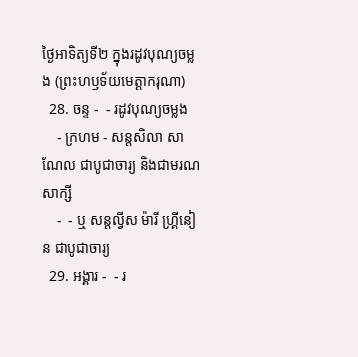ថ្ងៃអាទិត្យទី២ ក្នុងរដូវបុណ្យចម្លង (ព្រះហឫទ័យមេត្ដាករុណា)
  28. ចន្ទ -  - រដូវបុណ្យចម្លង
    - ក្រហម - សន្ដសិលា សាណែល ជាបូជាចារ្យ និងជាមរណសាក្សី
    -  - ឬ សន្ដល្វីស ម៉ារី ហ្គ្រីនៀន ជាបូជាចារ្យ
  29. អង្គារ -  - រ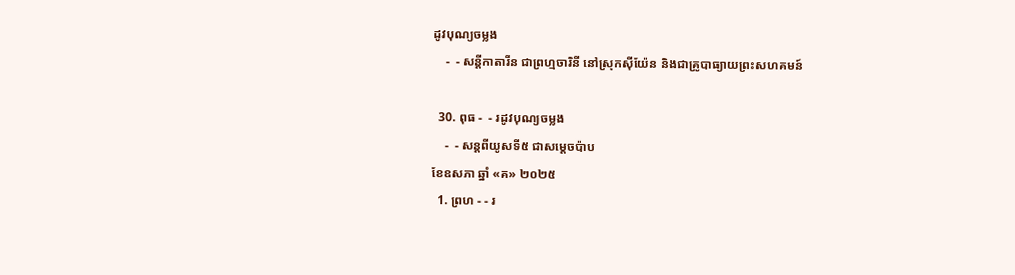ដូវបុណ្យចម្លង
    -  - សន្ដីកាតារីន ជាព្រហ្មចារិនី នៅស្រុកស៊ីយ៉ែន និងជាគ្រូបាធ្យាយព្រះសហគមន៍

  30. ពុធ -  - រដូវបុណ្យចម្លង
    -  - សន្ដពីយូសទី៥ ជាសម្ដេចប៉ាប
ខែឧសភា ឆ្នាំ «គ» ២០២៥
  1. ព្រហ - - រ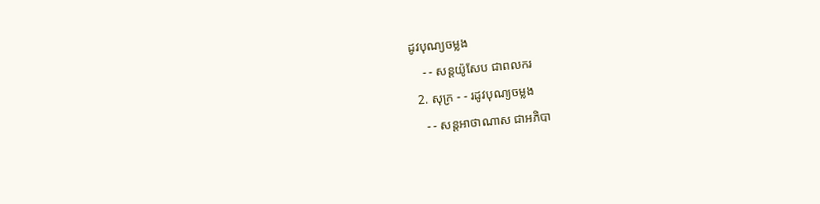ដូវបុណ្យចម្លង
    - - សន្ដយ៉ូសែប ជាពលករ
  2. សុក្រ - - រដូវបុណ្យចម្លង
    - - សន្ដអាថាណាស ជាអភិបា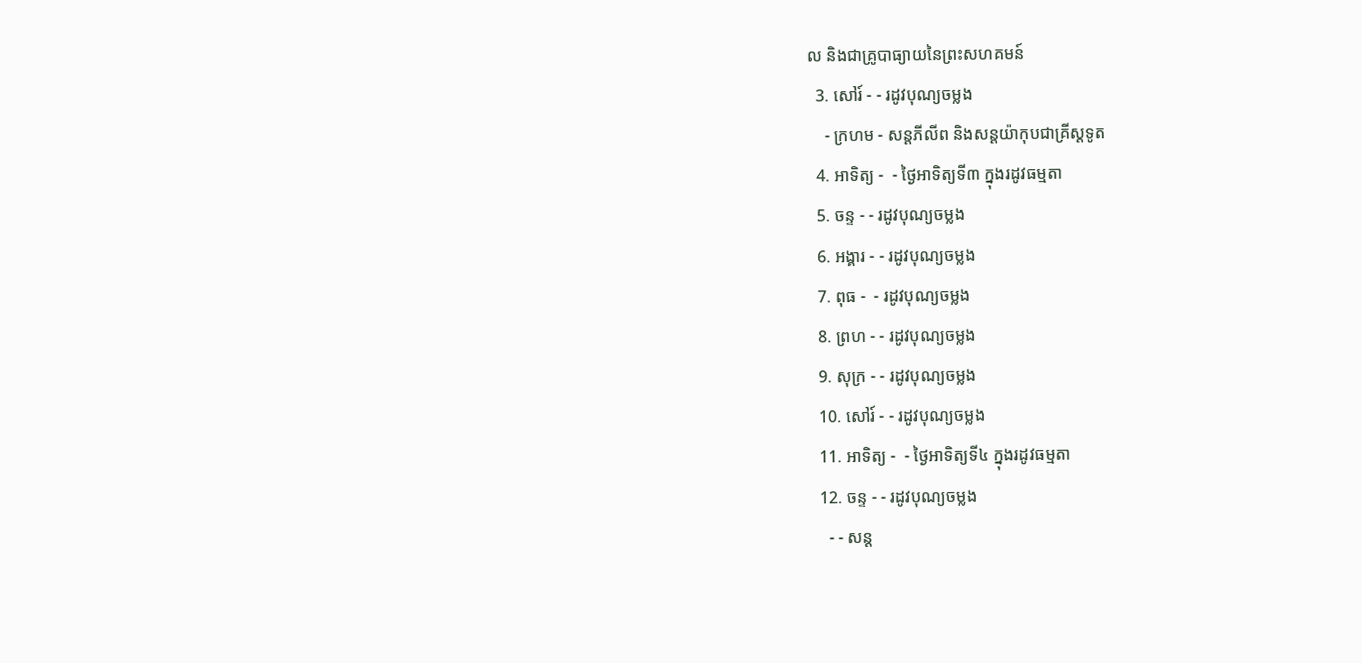ល និងជាគ្រូបាធ្យាយនៃព្រះសហគមន៍
  3. សៅរ៍ - - រដូវបុណ្យចម្លង
    - ក្រហម - សន្ដភីលីព និងសន្ដយ៉ាកុបជាគ្រីស្ដទូត
  4. អាទិត្យ -  - ថ្ងៃអាទិត្យទី៣ ក្នុងរដូវធម្មតា
  5. ចន្ទ - - រដូវបុណ្យចម្លង
  6. អង្គារ - - រដូវបុណ្យចម្លង
  7. ពុធ -  - រដូវបុណ្យចម្លង
  8. ព្រហ - - រដូវបុណ្យចម្លង
  9. សុក្រ - - រដូវបុណ្យចម្លង
  10. សៅរ៍ - - រដូវបុណ្យចម្លង
  11. អាទិត្យ -  - ថ្ងៃអាទិត្យទី៤ ក្នុងរដូវធម្មតា
  12. ចន្ទ - - រដូវបុណ្យចម្លង
    - - សន្ដ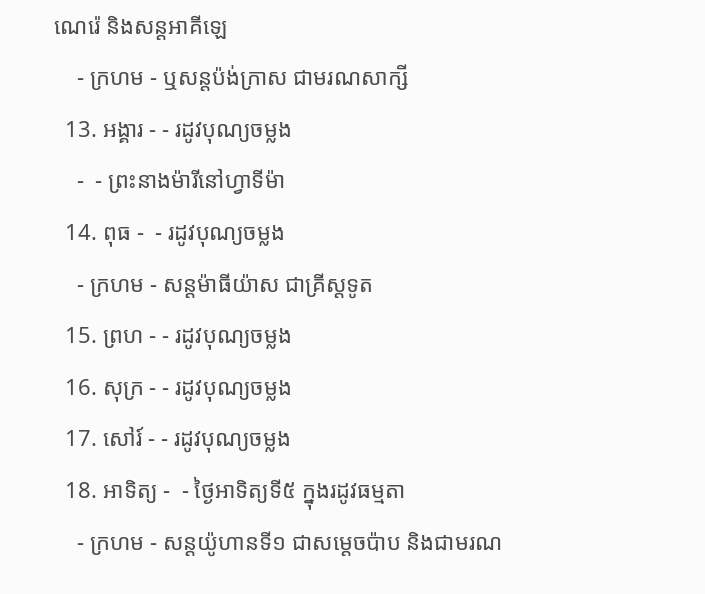ណេរ៉េ និងសន្ដអាគីឡេ
    - ក្រហម - ឬសន្ដប៉ង់ក្រាស ជាមរណសាក្សី
  13. អង្គារ - - រដូវបុណ្យចម្លង
    -  - ព្រះនាងម៉ារីនៅហ្វាទីម៉ា
  14. ពុធ -  - រដូវបុណ្យចម្លង
    - ក្រហម - សន្ដម៉ាធីយ៉ាស ជាគ្រីស្ដទូត
  15. ព្រហ - - រដូវបុណ្យចម្លង
  16. សុក្រ - - រដូវបុណ្យចម្លង
  17. សៅរ៍ - - រដូវបុណ្យចម្លង
  18. អាទិត្យ -  - ថ្ងៃអាទិត្យទី៥ ក្នុងរដូវធម្មតា
    - ក្រហម - សន្ដយ៉ូហានទី១ ជាសម្ដេចប៉ាប និងជាមរណ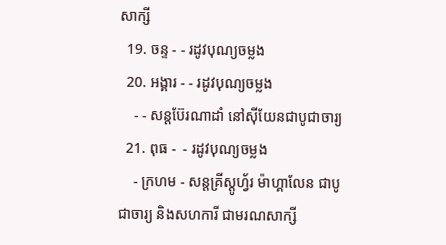សាក្សី
  19. ចន្ទ - - រដូវបុណ្យចម្លង
  20. អង្គារ - - រដូវបុណ្យចម្លង
    - - សន្ដប៊ែរណាដាំ នៅស៊ីយែនជាបូជាចារ្យ
  21. ពុធ -  - រដូវបុណ្យចម្លង
    - ក្រហម - សន្ដគ្រីស្ដូហ្វ័រ ម៉ាហ្គាលែន ជាបូជាចារ្យ និងសហការី ជាមរណសាក្សី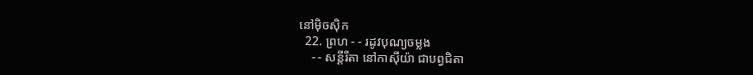នៅម៉ិចស៊ិក
  22. ព្រហ - - រដូវបុណ្យចម្លង
    - - សន្ដីរីតា នៅកាស៊ីយ៉ា ជាបព្វជិតា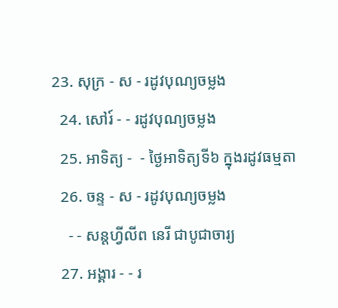23. សុក្រ - ស - រដូវបុណ្យចម្លង
  24. សៅរ៍ - - រដូវបុណ្យចម្លង
  25. អាទិត្យ -  - ថ្ងៃអាទិត្យទី៦ ក្នុងរដូវធម្មតា
  26. ចន្ទ - ស - រដូវបុណ្យចម្លង
    - - សន្ដហ្វីលីព នេរី ជាបូជាចារ្យ
  27. អង្គារ - - រ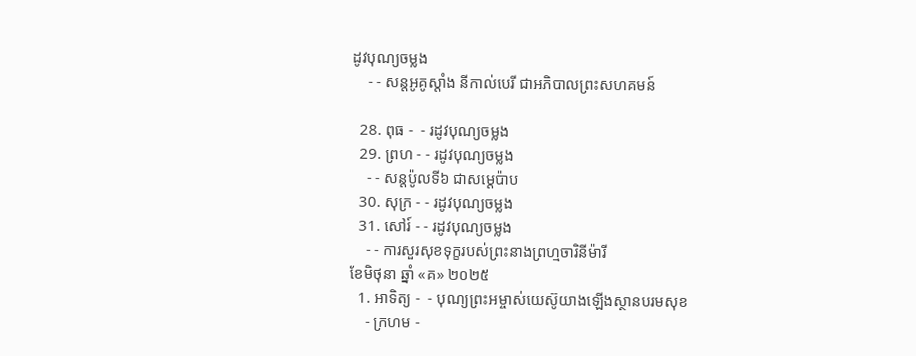ដូវបុណ្យចម្លង
    - - សន្ដអូគូស្ដាំង នីកាល់បេរី ជាអភិបាលព្រះសហគមន៍

  28. ពុធ -  - រដូវបុណ្យចម្លង
  29. ព្រហ - - រដូវបុណ្យចម្លង
    - - សន្ដប៉ូលទី៦ ជាសម្ដេប៉ាប
  30. សុក្រ - - រដូវបុណ្យចម្លង
  31. សៅរ៍ - - រដូវបុណ្យចម្លង
    - - ការសួរសុខទុក្ខរបស់ព្រះនាងព្រហ្មចារិនីម៉ារី
ខែមិថុនា ឆ្នាំ «គ» ២០២៥
  1. អាទិត្យ -  - បុណ្យព្រះអម្ចាស់យេស៊ូយាងឡើងស្ថានបរមសុខ
    - ក្រហម -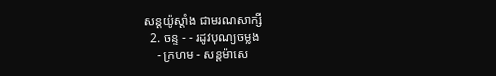សន្ដយ៉ូស្ដាំង ជាមរណសាក្សី
  2. ចន្ទ - - រដូវបុណ្យចម្លង
    - ក្រហម - សន្ដម៉ាសេ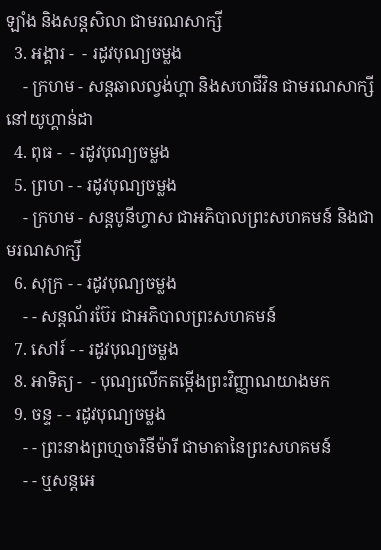ឡាំង និងសន្ដសិលា ជាមរណសាក្សី
  3. អង្គារ -  - រដូវបុណ្យចម្លង
    - ក្រហម - សន្ដឆាលល្វង់ហ្គា និងសហជីវិន ជាមរណសាក្សីនៅយូហ្គាន់ដា
  4. ពុធ -  - រដូវបុណ្យចម្លង
  5. ព្រហ - - រដូវបុណ្យចម្លង
    - ក្រហម - សន្ដបូនីហ្វាស ជាអភិបាលព្រះសហគមន៍ និងជាមរណសាក្សី
  6. សុក្រ - - រដូវបុណ្យចម្លង
    - - សន្ដណ័រប៊ែរ ជាអភិបាលព្រះសហគមន៍
  7. សៅរ៍ - - រដូវបុណ្យចម្លង
  8. អាទិត្យ -  - បុណ្យលើកតម្កើងព្រះវិញ្ញាណយាងមក
  9. ចន្ទ - - រដូវបុណ្យចម្លង
    - - ព្រះនាងព្រហ្មចារិនីម៉ារី ជាមាតានៃព្រះសហគមន៍
    - - ឬសន្ដអេ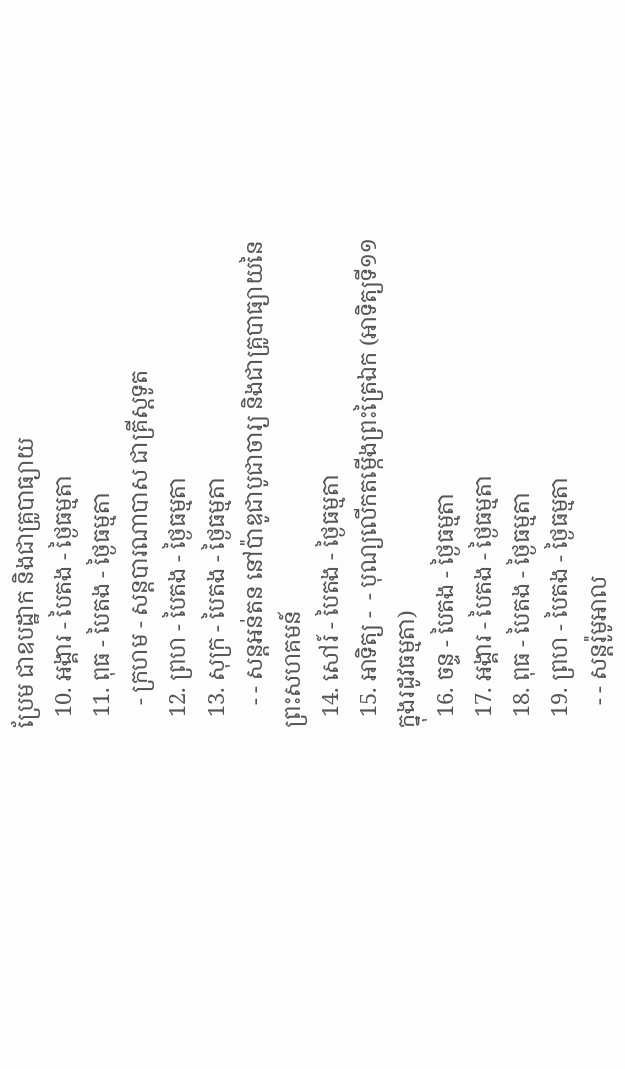ប្រែម ជាឧបដ្ឋាក និងជាគ្រូបាធ្យាយ
  10. អង្គារ - បៃតង - ថ្ងៃធម្មតា
  11. ពុធ - បៃតង - ថ្ងៃធម្មតា
    - ក្រហម - សន្ដបារណាបាស ជាគ្រីស្ដទូត
  12. ព្រហ - បៃតង - ថ្ងៃធម្មតា
  13. សុក្រ - បៃតង - ថ្ងៃធម្មតា
    - - សន្ដអន់តន នៅប៉ាឌូជាបូជាចារ្យ និងជាគ្រូបាធ្យាយនៃព្រះសហគមន៍
  14. សៅរ៍ - បៃតង - ថ្ងៃធម្មតា
  15. អាទិត្យ -  - បុណ្យលើកតម្កើងព្រះត្រៃឯក (អាទិត្យទី១១ ក្នុងរដូវធម្មតា)
  16. ចន្ទ - បៃតង - ថ្ងៃធម្មតា
  17. អង្គារ - បៃតង - ថ្ងៃធម្មតា
  18. ពុធ - បៃតង - ថ្ងៃធម្មតា
  19. ព្រហ - បៃតង - ថ្ងៃធម្មតា
    - - សន្ដរ៉ូមូអាល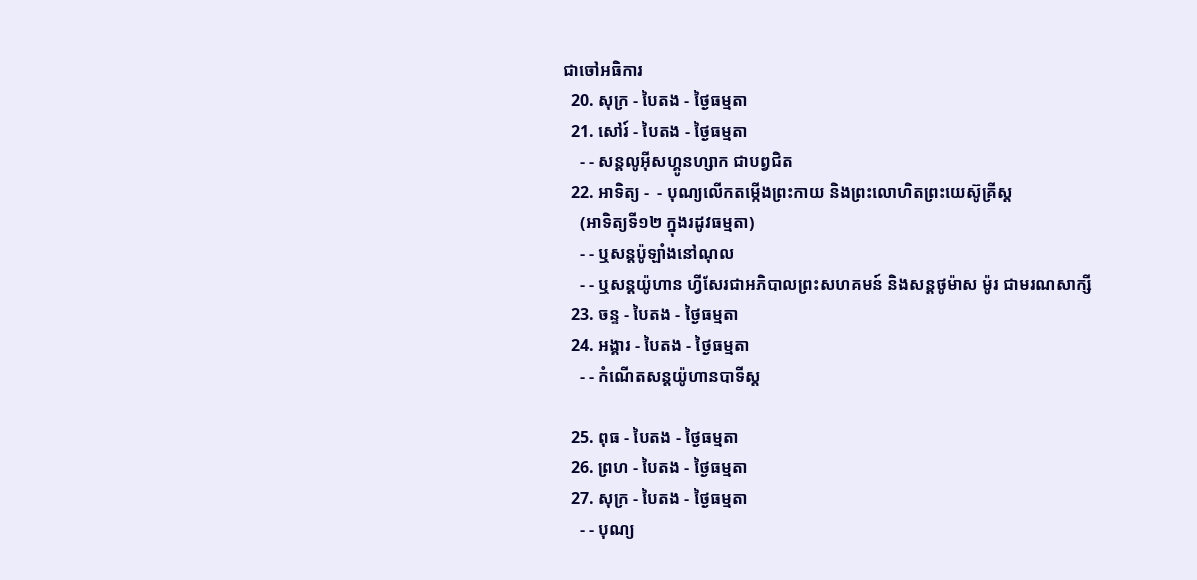ជាចៅអធិការ
  20. សុក្រ - បៃតង - ថ្ងៃធម្មតា
  21. សៅរ៍ - បៃតង - ថ្ងៃធម្មតា
    - - សន្ដលូអ៊ីសហ្គូនហ្សាក ជាបព្វជិត
  22. អាទិត្យ -  - បុណ្យលើកតម្កើងព្រះកាយ និងព្រះលោហិតព្រះយេស៊ូគ្រីស្ដ
    (អាទិត្យទី១២ ក្នុងរដូវធម្មតា)
    - - ឬសន្ដប៉ូឡាំងនៅណុល
    - - ឬសន្ដយ៉ូហាន ហ្វីសែរជាអភិបាលព្រះសហគមន៍ និងសន្ដថូម៉ាស ម៉ូរ ជាមរណសាក្សី
  23. ចន្ទ - បៃតង - ថ្ងៃធម្មតា
  24. អង្គារ - បៃតង - ថ្ងៃធម្មតា
    - - កំណើតសន្ដយ៉ូហានបាទីស្ដ

  25. ពុធ - បៃតង - ថ្ងៃធម្មតា
  26. ព្រហ - បៃតង - ថ្ងៃធម្មតា
  27. សុក្រ - បៃតង - ថ្ងៃធម្មតា
    - - បុណ្យ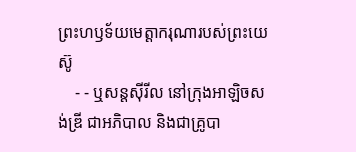ព្រះហឫទ័យមេត្ដាករុណារបស់ព្រះយេស៊ូ
    - - ឬសន្ដស៊ីរីល នៅក្រុងអាឡិចសង់ឌ្រី ជាអភិបាល និងជាគ្រូបា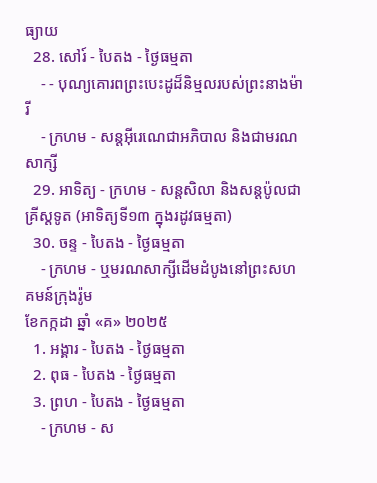ធ្យាយ
  28. សៅរ៍ - បៃតង - ថ្ងៃធម្មតា
    - - បុណ្យគោរពព្រះបេះដូដ៏និម្មលរបស់ព្រះនាងម៉ារី
    - ក្រហម - សន្ដអ៊ីរេណេជាអភិបាល និងជាមរណសាក្សី
  29. អាទិត្យ - ក្រហម - សន្ដសិលា និងសន្ដប៉ូលជាគ្រីស្ដទូត (អាទិត្យទី១៣ ក្នុងរដូវធម្មតា)
  30. ចន្ទ - បៃតង - ថ្ងៃធម្មតា
    - ក្រហម - ឬមរណសាក្សីដើមដំបូងនៅព្រះសហគមន៍ក្រុងរ៉ូម
ខែកក្កដា ឆ្នាំ «គ» ២០២៥
  1. អង្គារ - បៃតង - ថ្ងៃធម្មតា
  2. ពុធ - បៃតង - ថ្ងៃធម្មតា
  3. ព្រហ - បៃតង - ថ្ងៃធម្មតា
    - ក្រហម - ស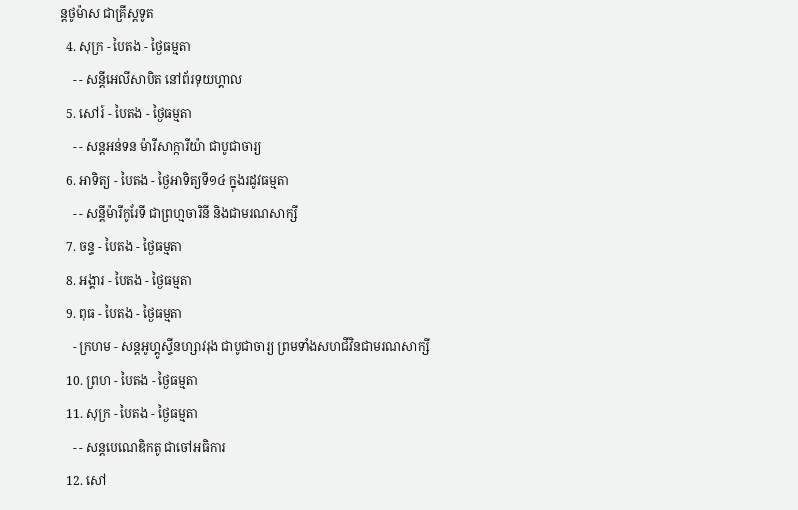ន្ដថូម៉ាស ជាគ្រីស្ដទូត
  4. សុក្រ - បៃតង - ថ្ងៃធម្មតា
    - - សន្ដីអេលីសាបិត នៅព័រទុយហ្គាល
  5. សៅរ៍ - បៃតង - ថ្ងៃធម្មតា
    - - សន្ដអន់ទន ម៉ារីសាក្ការីយ៉ា ជាបូជាចារ្យ
  6. អាទិត្យ - បៃតង - ថ្ងៃអាទិត្យទី១៤ ក្នុងរដូវធម្មតា
    - - សន្ដីម៉ារីកូរែទី ជាព្រហ្មចារិនី និងជាមរណសាក្សី
  7. ចន្ទ - បៃតង - ថ្ងៃធម្មតា
  8. អង្គារ - បៃតង - ថ្ងៃធម្មតា
  9. ពុធ - បៃតង - ថ្ងៃធម្មតា
    - ក្រហម - សន្ដអូហ្គូស្ទីនហ្សាវរុង ជាបូជាចារ្យ ព្រមទាំងសហជីវិនជាមរណសាក្សី
  10. ព្រហ - បៃតង - ថ្ងៃធម្មតា
  11. សុក្រ - បៃតង - ថ្ងៃធម្មតា
    - - សន្ដបេណេឌិកតូ ជាចៅអធិការ
  12. សៅ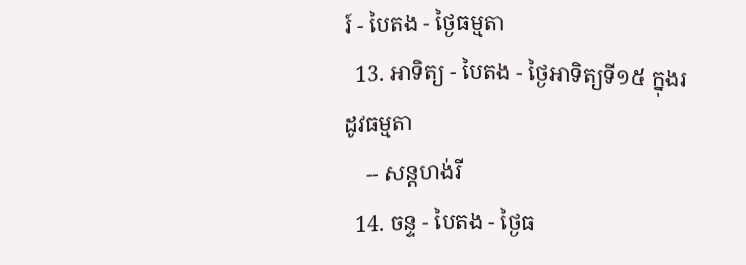រ៍ - បៃតង - ថ្ងៃធម្មតា
  13. អាទិត្យ - បៃតង - ថ្ងៃអាទិត្យទី១៥ ក្នុងរដូវធម្មតា
    -- សន្ដហង់រី
  14. ចន្ទ - បៃតង - ថ្ងៃធ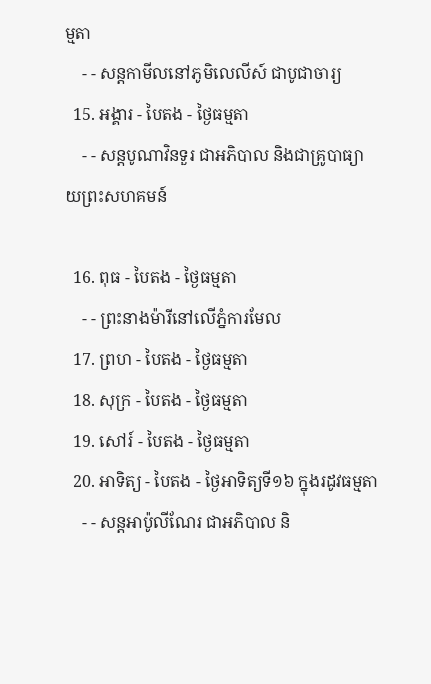ម្មតា
    - - សន្ដកាមីលនៅភូមិលេលីស៍ ជាបូជាចារ្យ
  15. អង្គារ - បៃតង - ថ្ងៃធម្មតា
    - - សន្ដបូណាវិនទួរ ជាអភិបាល និងជាគ្រូបាធ្យាយព្រះសហគមន៍

  16. ពុធ - បៃតង - ថ្ងៃធម្មតា
    - - ព្រះនាងម៉ារីនៅលើភ្នំការមែល
  17. ព្រហ - បៃតង - ថ្ងៃធម្មតា
  18. សុក្រ - បៃតង - ថ្ងៃធម្មតា
  19. សៅរ៍ - បៃតង - ថ្ងៃធម្មតា
  20. អាទិត្យ - បៃតង - ថ្ងៃអាទិត្យទី១៦ ក្នុងរដូវធម្មតា
    - - សន្ដអាប៉ូលីណែរ ជាអភិបាល និ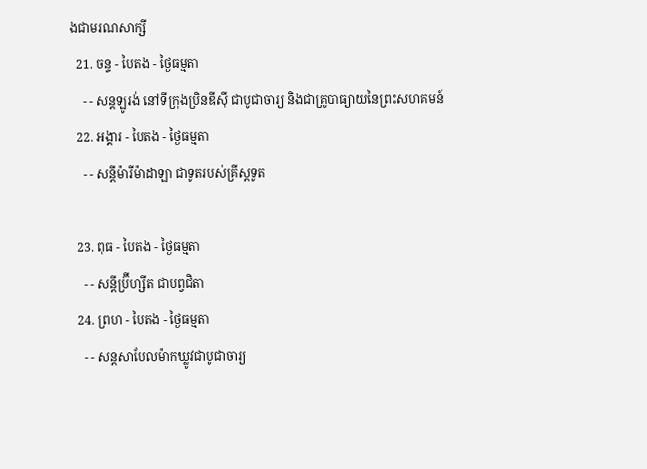ងជាមរណសាក្សី
  21. ចន្ទ - បៃតង - ថ្ងៃធម្មតា
    - - សន្ដឡូរង់ នៅទីក្រុងប្រិនឌីស៊ី ជាបូជាចារ្យ និងជាគ្រូបាធ្យាយនៃព្រះសហគមន៍
  22. អង្គារ - បៃតង - ថ្ងៃធម្មតា
    - - សន្ដីម៉ារីម៉ាដាឡា ជាទូតរបស់គ្រីស្ដទូត

  23. ពុធ - បៃតង - ថ្ងៃធម្មតា
    - - សន្ដីប្រ៊ីហ្សីត ជាបព្វជិតា
  24. ព្រហ - បៃតង - ថ្ងៃធម្មតា
    - - សន្ដសាបែលម៉ាកឃ្លូវជាបូជាចារ្យ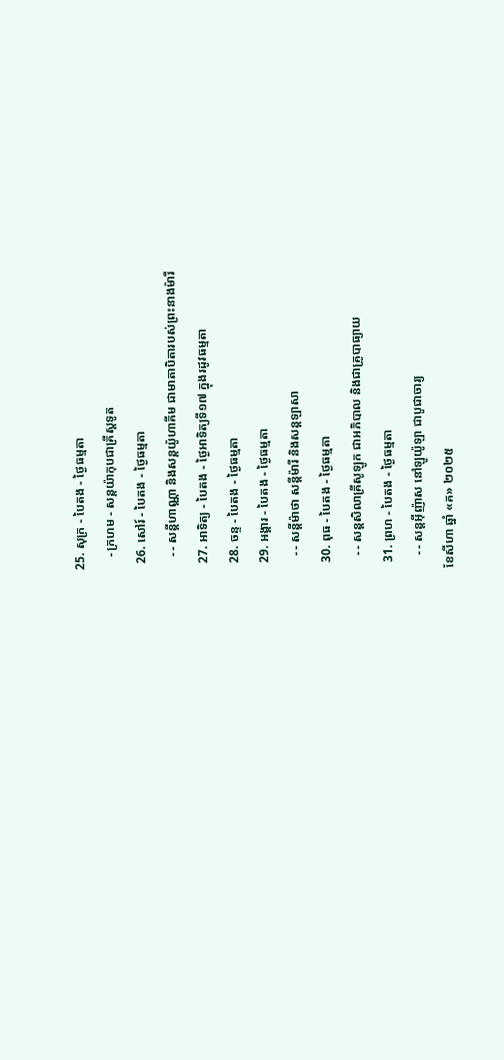25. សុក្រ - បៃតង - ថ្ងៃធម្មតា
    - ក្រហម - សន្ដយ៉ាកុបជាគ្រីស្ដទូត
  26. សៅរ៍ - បៃតង - ថ្ងៃធម្មតា
    - - សន្ដីហាណ្ណា និងសន្ដយ៉ូហាគីម ជាមាតាបិតារបស់ព្រះនាងម៉ារី
  27. អាទិត្យ - បៃតង - ថ្ងៃអាទិត្យទី១៧ ក្នុងរដូវធម្មតា
  28. ចន្ទ - បៃតង - ថ្ងៃធម្មតា
  29. អង្គារ - បៃតង - ថ្ងៃធម្មតា
    - - សន្ដីម៉ាថា សន្ដីម៉ារី និងសន្ដឡាសា
  30. ពុធ - បៃតង - ថ្ងៃធម្មតា
    - - សន្ដសិលាគ្រីសូឡូក ជាអភិបាល និងជាគ្រូបាធ្យាយ
  31. ព្រហ - បៃតង - ថ្ងៃធម្មតា
    - - សន្ដអ៊ីញ៉ាស នៅឡូយ៉ូឡា ជាបូជាចារ្យ
ខែសីហា ឆ្នាំ «គ» ២០២៥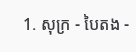1. សុក្រ - បៃតង -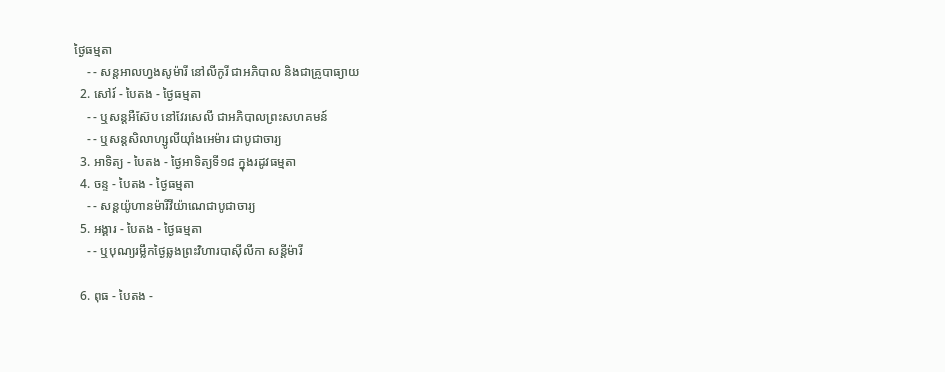ថ្ងៃធម្មតា
    - - សន្ដអាលហ្វងសូម៉ារី នៅលីកូរី ជាអភិបាល និងជាគ្រូបាធ្យាយ
  2. សៅរ៍ - បៃតង - ថ្ងៃធម្មតា
    - - ឬសន្ដអឺស៊ែប នៅវែរសេលី ជាអភិបាលព្រះសហគមន៍
    - - ឬសន្ដសិលាហ្សូលីយ៉ាំងអេម៉ារ ជាបូជាចារ្យ
  3. អាទិត្យ - បៃតង - ថ្ងៃអាទិត្យទី១៨ ក្នុងរដូវធម្មតា
  4. ចន្ទ - បៃតង - ថ្ងៃធម្មតា
    - - សន្ដយ៉ូហានម៉ារីវីយ៉ាណេជាបូជាចារ្យ
  5. អង្គារ - បៃតង - ថ្ងៃធម្មតា
    - - ឬបុណ្យរម្លឹកថ្ងៃឆ្លងព្រះវិហារបាស៊ីលីកា សន្ដីម៉ារី

  6. ពុធ - បៃតង -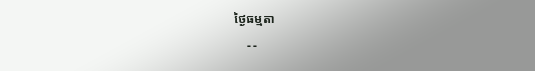ថ្ងៃធម្មតា
    - -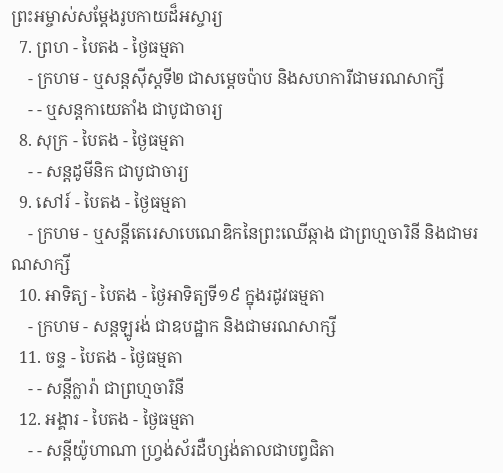ព្រះអម្ចាស់សម្ដែងរូបកាយដ៏អស្ចារ្យ
  7. ព្រហ - បៃតង - ថ្ងៃធម្មតា
    - ក្រហម - ឬសន្ដស៊ីស្ដទី២ ជាសម្ដេចប៉ាប និងសហការីជាមរណសាក្សី
    - - ឬសន្ដកាយេតាំង ជាបូជាចារ្យ
  8. សុក្រ - បៃតង - ថ្ងៃធម្មតា
    - - សន្ដដូមីនិក ជាបូជាចារ្យ
  9. សៅរ៍ - បៃតង - ថ្ងៃធម្មតា
    - ក្រហម - ឬសន្ដីតេរេសាបេណេឌិកនៃព្រះឈើឆ្កាង ជាព្រហ្មចារិនី និងជាមរណសាក្សី
  10. អាទិត្យ - បៃតង - ថ្ងៃអាទិត្យទី១៩ ក្នុងរដូវធម្មតា
    - ក្រហម - សន្ដឡូរង់ ជាឧបដ្ឋាក និងជាមរណសាក្សី
  11. ចន្ទ - បៃតង - ថ្ងៃធម្មតា
    - - សន្ដីក្លារ៉ា ជាព្រហ្មចារិនី
  12. អង្គារ - បៃតង - ថ្ងៃធម្មតា
    - - សន្ដីយ៉ូហាណា ហ្វ្រង់ស័រដឺហ្សង់តាលជាបព្វជិតា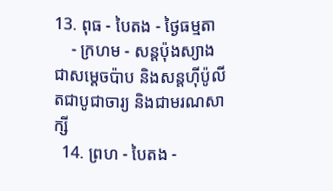13. ពុធ - បៃតង - ថ្ងៃធម្មតា
    - ក្រហម - សន្ដប៉ុងស្យាង ជាសម្ដេចប៉ាប និងសន្ដហ៊ីប៉ូលីតជាបូជាចារ្យ និងជាមរណសាក្សី
  14. ព្រហ - បៃតង -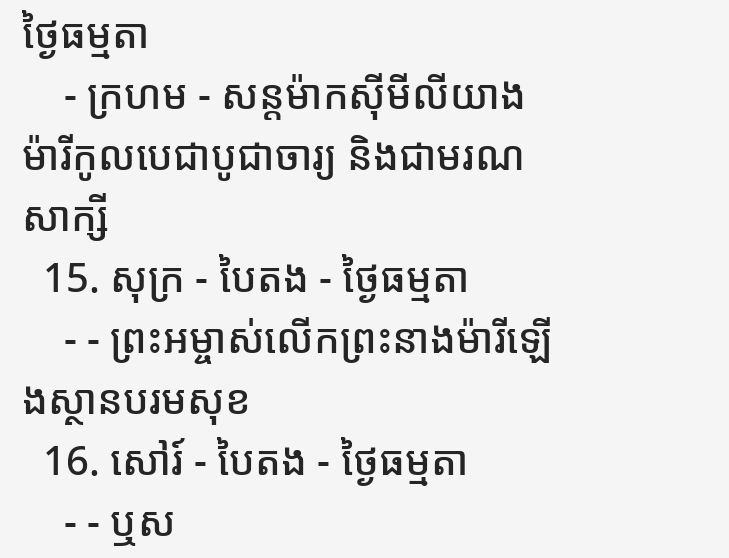ថ្ងៃធម្មតា
    - ក្រហម - សន្ដម៉ាកស៊ីមីលីយាង ម៉ារីកូលបេជាបូជាចារ្យ និងជាមរណសាក្សី
  15. សុក្រ - បៃតង - ថ្ងៃធម្មតា
    - - ព្រះអម្ចាស់លើកព្រះនាងម៉ារីឡើងស្ថានបរមសុខ
  16. សៅរ៍ - បៃតង - ថ្ងៃធម្មតា
    - - ឬស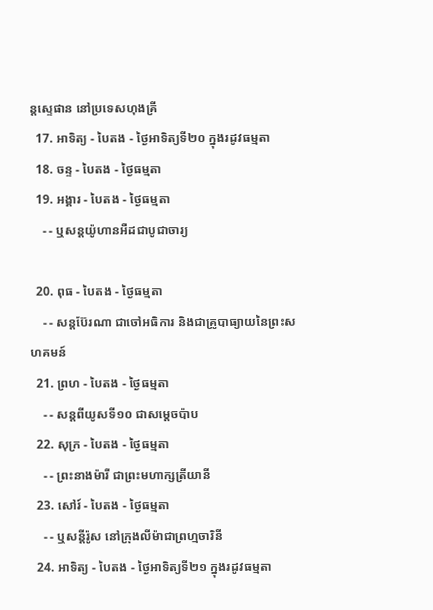ន្ដស្ទេផាន នៅប្រទេសហុងគ្រី
  17. អាទិត្យ - បៃតង - ថ្ងៃអាទិត្យទី២០ ក្នុងរដូវធម្មតា
  18. ចន្ទ - បៃតង - ថ្ងៃធម្មតា
  19. អង្គារ - បៃតង - ថ្ងៃធម្មតា
    - - ឬសន្ដយ៉ូហានអឺដជាបូជាចារ្យ

  20. ពុធ - បៃតង - ថ្ងៃធម្មតា
    - - សន្ដប៊ែរណា ជាចៅអធិការ និងជាគ្រូបាធ្យាយនៃព្រះសហគមន៍
  21. ព្រហ - បៃតង - ថ្ងៃធម្មតា
    - - សន្ដពីយូសទី១០ ជាសម្ដេចប៉ាប
  22. សុក្រ - បៃតង - ថ្ងៃធម្មតា
    - - ព្រះនាងម៉ារី ជាព្រះមហាក្សត្រីយានី
  23. សៅរ៍ - បៃតង - ថ្ងៃធម្មតា
    - - ឬសន្ដីរ៉ូស នៅក្រុងលីម៉ាជាព្រហ្មចារិនី
  24. អាទិត្យ - បៃតង - ថ្ងៃអាទិត្យទី២១ ក្នុងរដូវធម្មតា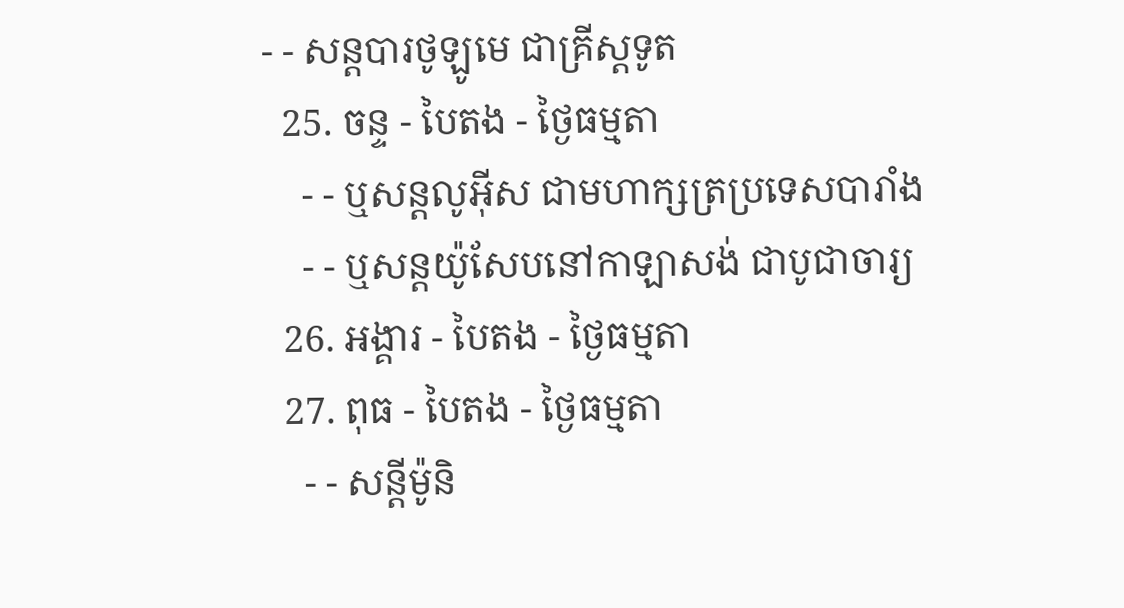- - សន្ដបារថូឡូមេ ជាគ្រីស្ដទូត
  25. ចន្ទ - បៃតង - ថ្ងៃធម្មតា
    - - ឬសន្ដលូអ៊ីស ជាមហាក្សត្រប្រទេសបារាំង
    - - ឬសន្ដយ៉ូសែបនៅកាឡាសង់ ជាបូជាចារ្យ
  26. អង្គារ - បៃតង - ថ្ងៃធម្មតា
  27. ពុធ - បៃតង - ថ្ងៃធម្មតា
    - - សន្ដីម៉ូនិ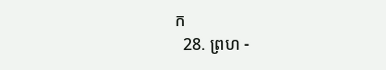ក
  28. ព្រហ -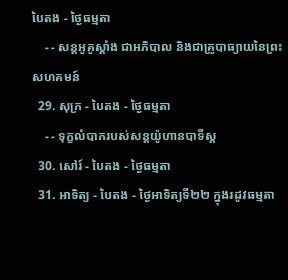បៃតង - ថ្ងៃធម្មតា
    - - សន្ដអូគូស្ដាំង ជាអភិបាល និងជាគ្រូបាធ្យាយនៃព្រះសហគមន៍
  29. សុក្រ - បៃតង - ថ្ងៃធម្មតា
    - - ទុក្ខលំបាករបស់សន្ដយ៉ូហានបាទីស្ដ
  30. សៅរ៍ - បៃតង - ថ្ងៃធម្មតា
  31. អាទិត្យ - បៃតង - ថ្ងៃអាទិត្យទី២២ ក្នុងរដូវធម្មតា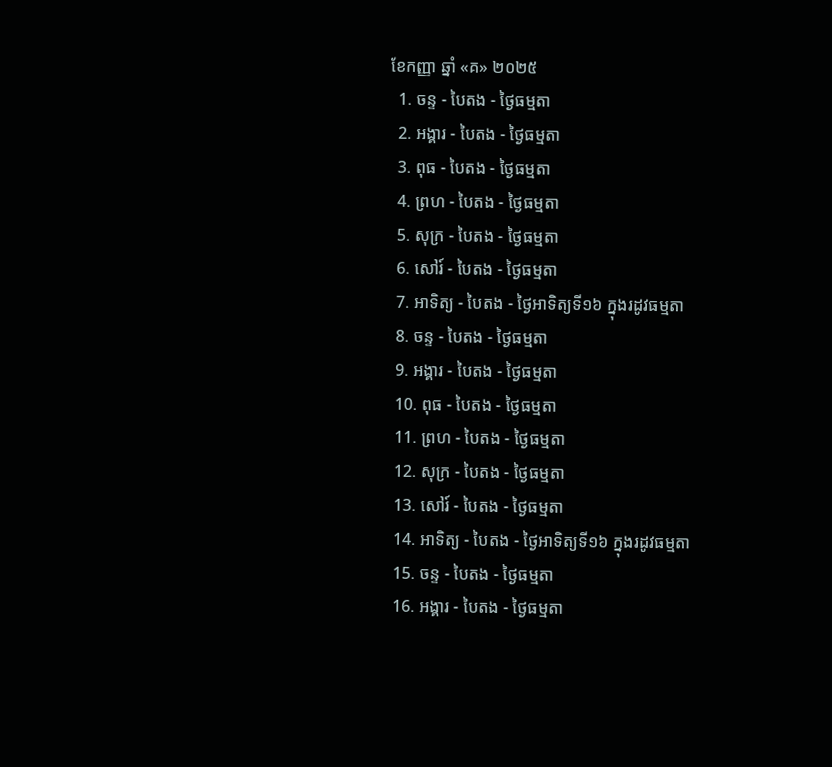ខែកញ្ញា ឆ្នាំ «គ» ២០២៥
  1. ចន្ទ - បៃតង - ថ្ងៃធម្មតា
  2. អង្គារ - បៃតង - ថ្ងៃធម្មតា
  3. ពុធ - បៃតង - ថ្ងៃធម្មតា
  4. ព្រហ - បៃតង - ថ្ងៃធម្មតា
  5. សុក្រ - បៃតង - ថ្ងៃធម្មតា
  6. សៅរ៍ - បៃតង - ថ្ងៃធម្មតា
  7. អាទិត្យ - បៃតង - ថ្ងៃអាទិត្យទី១៦ ក្នុងរដូវធម្មតា
  8. ចន្ទ - បៃតង - ថ្ងៃធម្មតា
  9. អង្គារ - បៃតង - ថ្ងៃធម្មតា
  10. ពុធ - បៃតង - ថ្ងៃធម្មតា
  11. ព្រហ - បៃតង - ថ្ងៃធម្មតា
  12. សុក្រ - បៃតង - ថ្ងៃធម្មតា
  13. សៅរ៍ - បៃតង - ថ្ងៃធម្មតា
  14. អាទិត្យ - បៃតង - ថ្ងៃអាទិត្យទី១៦ ក្នុងរដូវធម្មតា
  15. ចន្ទ - បៃតង - ថ្ងៃធម្មតា
  16. អង្គារ - បៃតង - ថ្ងៃធម្មតា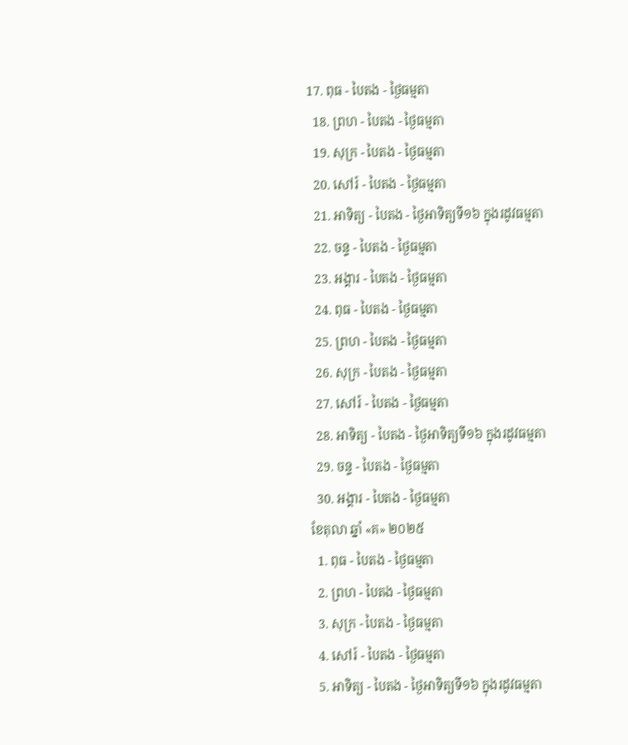17. ពុធ - បៃតង - ថ្ងៃធម្មតា
  18. ព្រហ - បៃតង - ថ្ងៃធម្មតា
  19. សុក្រ - បៃតង - ថ្ងៃធម្មតា
  20. សៅរ៍ - បៃតង - ថ្ងៃធម្មតា
  21. អាទិត្យ - បៃតង - ថ្ងៃអាទិត្យទី១៦ ក្នុងរដូវធម្មតា
  22. ចន្ទ - បៃតង - ថ្ងៃធម្មតា
  23. អង្គារ - បៃតង - ថ្ងៃធម្មតា
  24. ពុធ - បៃតង - ថ្ងៃធម្មតា
  25. ព្រហ - បៃតង - ថ្ងៃធម្មតា
  26. សុក្រ - បៃតង - ថ្ងៃធម្មតា
  27. សៅរ៍ - បៃតង - ថ្ងៃធម្មតា
  28. អាទិត្យ - បៃតង - ថ្ងៃអាទិត្យទី១៦ ក្នុងរដូវធម្មតា
  29. ចន្ទ - បៃតង - ថ្ងៃធម្មតា
  30. អង្គារ - បៃតង - ថ្ងៃធម្មតា
ខែតុលា ឆ្នាំ «គ» ២០២៥
  1. ពុធ - បៃតង - ថ្ងៃធម្មតា
  2. ព្រហ - បៃតង - ថ្ងៃធម្មតា
  3. សុក្រ - បៃតង - ថ្ងៃធម្មតា
  4. សៅរ៍ - បៃតង - ថ្ងៃធម្មតា
  5. អាទិត្យ - បៃតង - ថ្ងៃអាទិត្យទី១៦ ក្នុងរដូវធម្មតា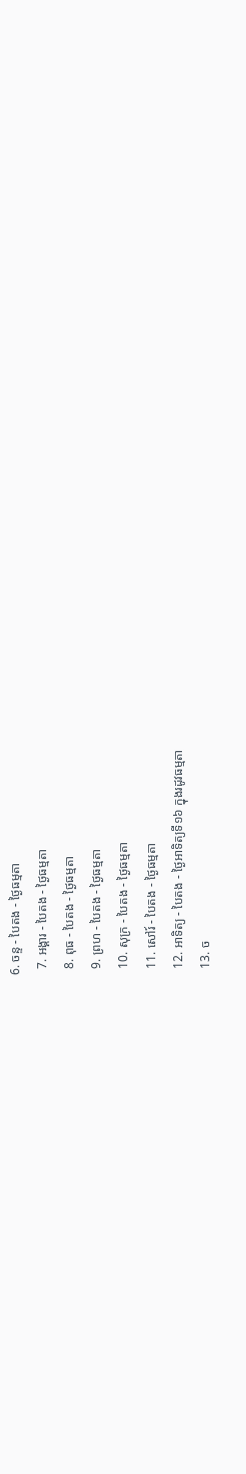6. ចន្ទ - បៃតង - ថ្ងៃធម្មតា
  7. អង្គារ - បៃតង - ថ្ងៃធម្មតា
  8. ពុធ - បៃតង - ថ្ងៃធម្មតា
  9. ព្រហ - បៃតង - ថ្ងៃធម្មតា
  10. សុក្រ - បៃតង - ថ្ងៃធម្មតា
  11. សៅរ៍ - បៃតង - ថ្ងៃធម្មតា
  12. អាទិត្យ - បៃតង - ថ្ងៃអាទិត្យទី១៦ ក្នុងរដូវធម្មតា
  13. ច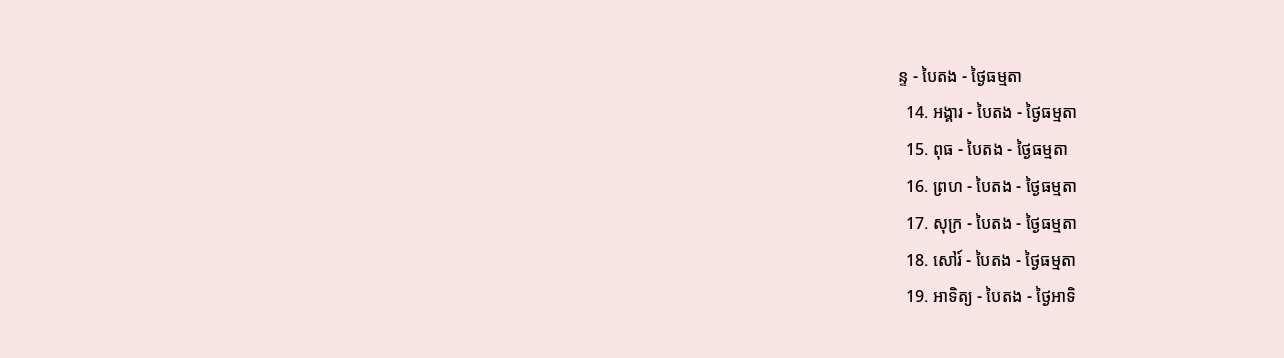ន្ទ - បៃតង - ថ្ងៃធម្មតា
  14. អង្គារ - បៃតង - ថ្ងៃធម្មតា
  15. ពុធ - បៃតង - ថ្ងៃធម្មតា
  16. ព្រហ - បៃតង - ថ្ងៃធម្មតា
  17. សុក្រ - បៃតង - ថ្ងៃធម្មតា
  18. សៅរ៍ - បៃតង - ថ្ងៃធម្មតា
  19. អាទិត្យ - បៃតង - ថ្ងៃអាទិ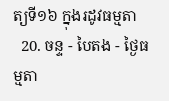ត្យទី១៦ ក្នុងរដូវធម្មតា
  20. ចន្ទ - បៃតង - ថ្ងៃធម្មតា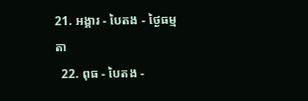21. អង្គារ - បៃតង - ថ្ងៃធម្មតា
  22. ពុធ - បៃតង -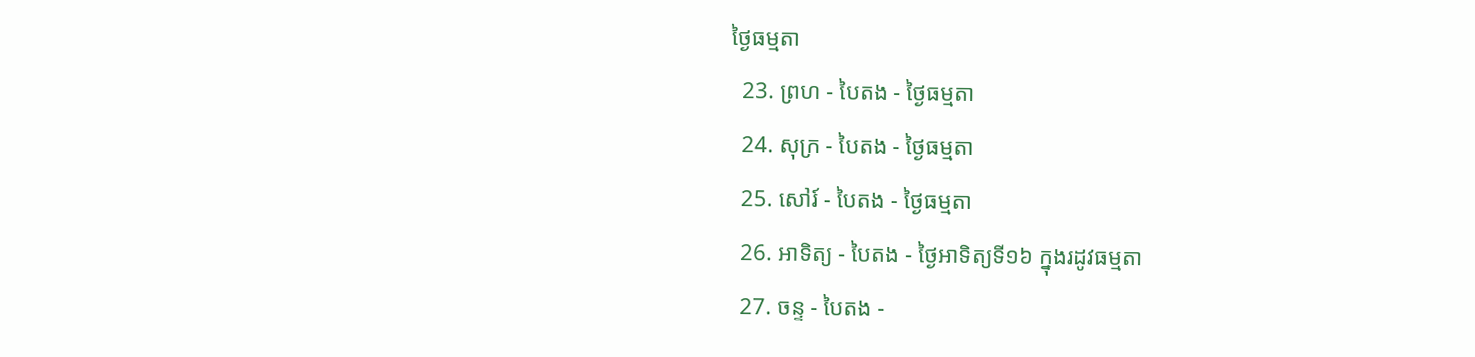ថ្ងៃធម្មតា
  23. ព្រហ - បៃតង - ថ្ងៃធម្មតា
  24. សុក្រ - បៃតង - ថ្ងៃធម្មតា
  25. សៅរ៍ - បៃតង - ថ្ងៃធម្មតា
  26. អាទិត្យ - បៃតង - ថ្ងៃអាទិត្យទី១៦ ក្នុងរដូវធម្មតា
  27. ចន្ទ - បៃតង -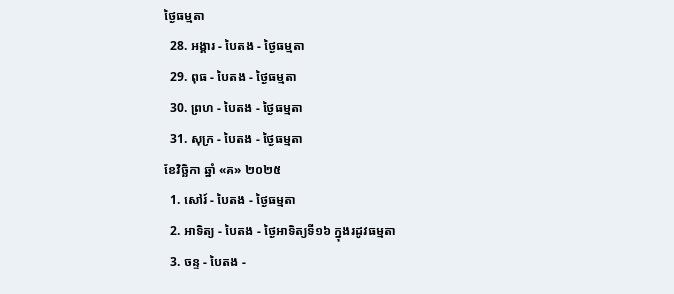ថ្ងៃធម្មតា
  28. អង្គារ - បៃតង - ថ្ងៃធម្មតា
  29. ពុធ - បៃតង - ថ្ងៃធម្មតា
  30. ព្រហ - បៃតង - ថ្ងៃធម្មតា
  31. សុក្រ - បៃតង - ថ្ងៃធម្មតា
ខែវិច្ឆិកា ឆ្នាំ «គ» ២០២៥
  1. សៅរ៍ - បៃតង - ថ្ងៃធម្មតា
  2. អាទិត្យ - បៃតង - ថ្ងៃអាទិត្យទី១៦ ក្នុងរដូវធម្មតា
  3. ចន្ទ - បៃតង -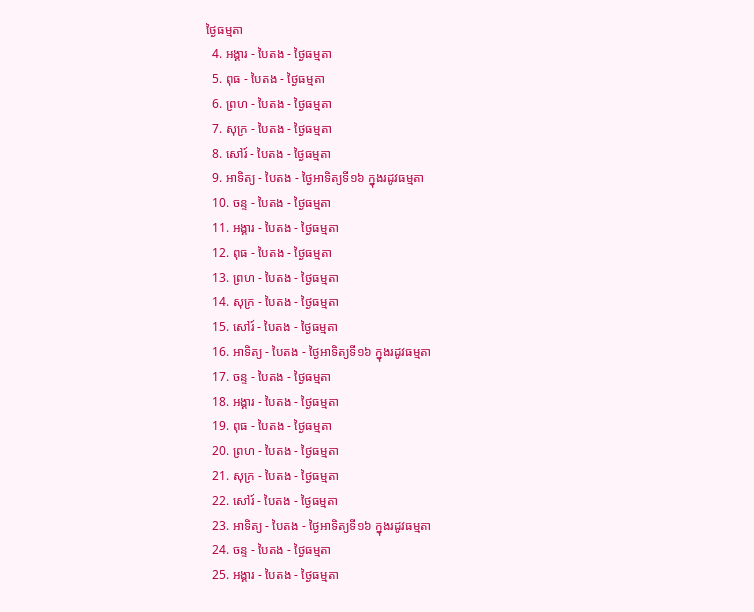ថ្ងៃធម្មតា
  4. អង្គារ - បៃតង - ថ្ងៃធម្មតា
  5. ពុធ - បៃតង - ថ្ងៃធម្មតា
  6. ព្រហ - បៃតង - ថ្ងៃធម្មតា
  7. សុក្រ - បៃតង - ថ្ងៃធម្មតា
  8. សៅរ៍ - បៃតង - ថ្ងៃធម្មតា
  9. អាទិត្យ - បៃតង - ថ្ងៃអាទិត្យទី១៦ ក្នុងរដូវធម្មតា
  10. ចន្ទ - បៃតង - ថ្ងៃធម្មតា
  11. អង្គារ - បៃតង - ថ្ងៃធម្មតា
  12. ពុធ - បៃតង - ថ្ងៃធម្មតា
  13. ព្រហ - បៃតង - ថ្ងៃធម្មតា
  14. សុក្រ - បៃតង - ថ្ងៃធម្មតា
  15. សៅរ៍ - បៃតង - ថ្ងៃធម្មតា
  16. អាទិត្យ - បៃតង - ថ្ងៃអាទិត្យទី១៦ ក្នុងរដូវធម្មតា
  17. ចន្ទ - បៃតង - ថ្ងៃធម្មតា
  18. អង្គារ - បៃតង - ថ្ងៃធម្មតា
  19. ពុធ - បៃតង - ថ្ងៃធម្មតា
  20. ព្រហ - បៃតង - ថ្ងៃធម្មតា
  21. សុក្រ - បៃតង - ថ្ងៃធម្មតា
  22. សៅរ៍ - បៃតង - ថ្ងៃធម្មតា
  23. អាទិត្យ - បៃតង - ថ្ងៃអាទិត្យទី១៦ ក្នុងរដូវធម្មតា
  24. ចន្ទ - បៃតង - ថ្ងៃធម្មតា
  25. អង្គារ - បៃតង - ថ្ងៃធម្មតា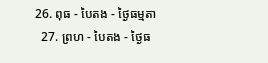26. ពុធ - បៃតង - ថ្ងៃធម្មតា
  27. ព្រហ - បៃតង - ថ្ងៃធ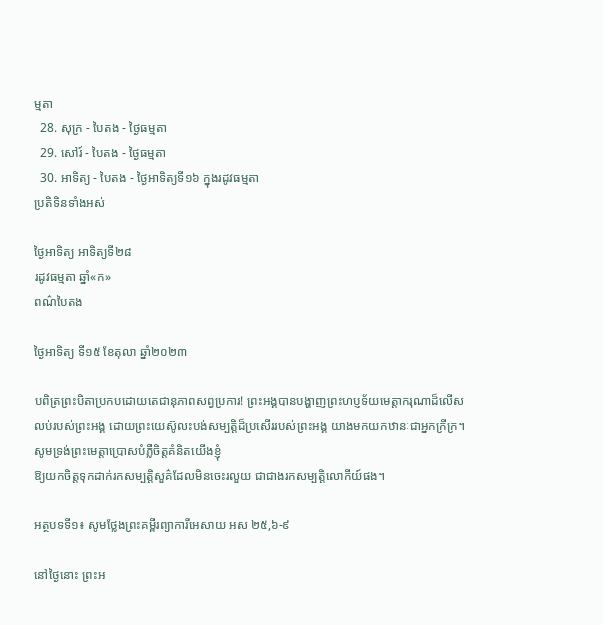ម្មតា
  28. សុក្រ - បៃតង - ថ្ងៃធម្មតា
  29. សៅរ៍ - បៃតង - ថ្ងៃធម្មតា
  30. អាទិត្យ - បៃតង - ថ្ងៃអាទិត្យទី១៦ ក្នុងរដូវធម្មតា
ប្រតិទិនទាំងអស់

ថ្ងៃអាទិត្យ អាទិត្យទី២៨
រដូវធម្មតា ឆ្នាំ«ក»
ពណ៌បៃតង

ថ្ងៃអាទិត្យ ទី១៥ ខែតុលា ឆ្នាំ២០២៣

បពិត្រព្រះបិតាប្រកបដោយតេជានុភាពសព្វប្រការ! ព្រះអង្គបានបង្ហាញព្រះហប្ញទ័យមេត្តាករុណាដ៏លើសលប់របស់ព្រះអង្គ ដោយព្រះយេស៊ូលះបង់សម្បត្តិដ៏ប្រសើររបស់ព្រះអង្គ យាងមកយកឋានៈជាអ្នកក្រីក្រ។ សូមទ្រង់ព្រះមេត្តាប្រោសបំភ្លឺចិត្តគំនិតយើងខ្ញុំ
ឱ្យយកចិត្តទុកដាក់រកសម្បត្តិសួគ៌ដែលមិនចេះរលួយ ជាជាងរកសម្បត្តិលោកីយ៍ផង។

អត្ថបទទី១៖ សូមថ្លែងព្រះគម្ពីរព្យាការីអេសាយ អស ២៥,៦-៩

នៅថ្ងៃនោះ ព្រះអ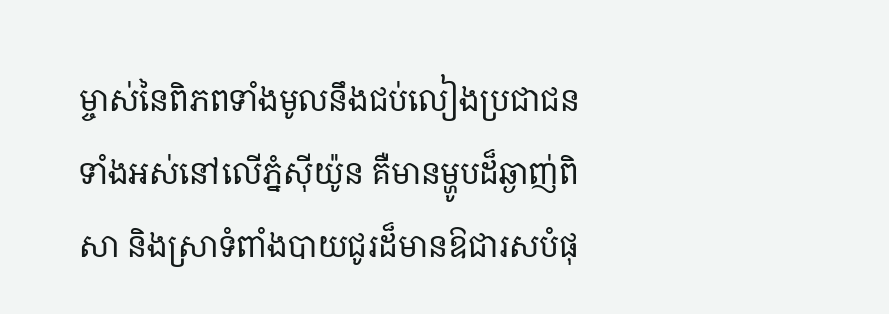ម្ចាស់នៃពិភពទាំងមូលនឹងជប់លៀងប្រជាជនទាំងអស់នៅលើភ្នំស៊ីយ៉ូន គឺមានម្ហូបដ៏ឆ្ងាញ់ពិសា និងស្រាទំពាំងបាយជូរដ៏មានឱជារសបំផុ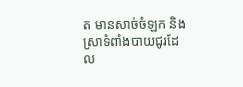ត មានសាច់ចំឡក និងស្រាទំពាំងបាយជូរដែល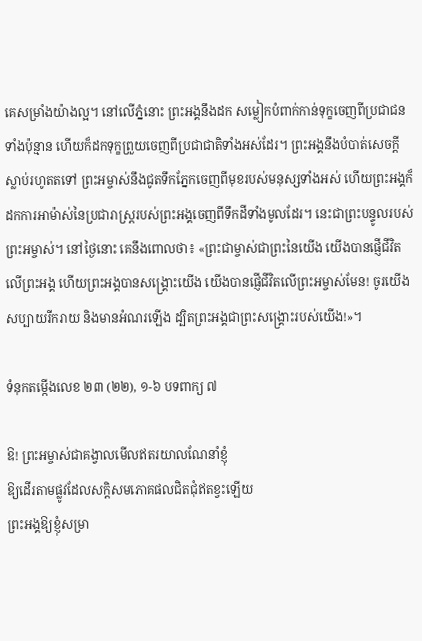គេសម្រាំងយ៉ាងល្អ។ នៅលើភ្នំនោះ ព្រះអង្គនឹងដក សម្លៀកបំពាក់កាន់ទុក្ខចេញពីប្រជាជនទាំងប៉ុន្មាន ហើយក៏ដកទុក្ខព្រួយចេញពីប្រជាជាតិទាំងអស់ដែរ។ ព្រះអង្គនឹងបំបាត់សេចក្តីស្លាប់រហូតតទៅ ព្រះអម្ចាស់នឹងជូតទឹកភ្នែកចេញពីមុខរបស់មនុស្សទាំងអស់ ហើយព្រះអង្គក៏ដកការអាម៉ាស់នៃប្រជារាស្ត្ររបស់ព្រះអង្គចេញពីទឹកដីទាំងមូលដែរ។ នេះជាព្រះបន្ទូលរបស់ព្រះអម្ចាស់។ នៅថ្ងៃនោះ គេនឹងពោលថា៖ «ព្រះជាម្ចាស់ជាព្រះនៃយើង យើងបានផ្ញើជីវិតលើព្រះអង្គ ហើយព្រះអង្គបានសង្គ្រោះយើង យើងបានផ្ញើជីវិតលើព្រះអម្ចាស់មែន! ចូរយើងសប្បាយរីករាយ និងមានអំណរឡើង ដ្បិតព្រះអង្គជាព្រះសង្គ្រោះរបស់យើង!»។

ទំនុកតម្កើងលេខ ២៣ (២២), ១-៦ បទពាក្យ ៧

ឱ! ព្រះអម្ចាស់ជាគង្វាលមើលឥតរយាលណែនាំខ្ញុំ
ឱ្យដើរតាមផ្លូវដែលសក្តិសមភោគផលជិតជុំឥតខ្វះឡើយ
ព្រះអង្គឱ្យខ្ញុំសម្រា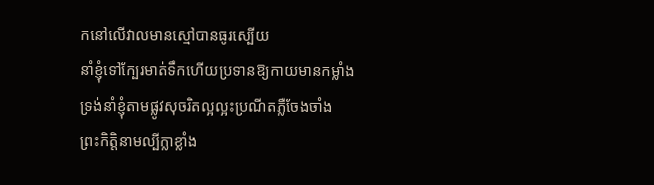កនៅលើវាលមានស្មៅបានធូរស្បើយ
នាំខ្ញុំទៅក្បែរមាត់ទឹកហើយប្រទានឱ្យកាយមានកម្លាំង
ទ្រង់នាំខ្ញុំតាមផ្លូវសុចរិតល្អល្អះប្រណីតភ្លឺចែងចាំង
ព្រះកិត្តិនាមល្បីក្លាខ្លាំង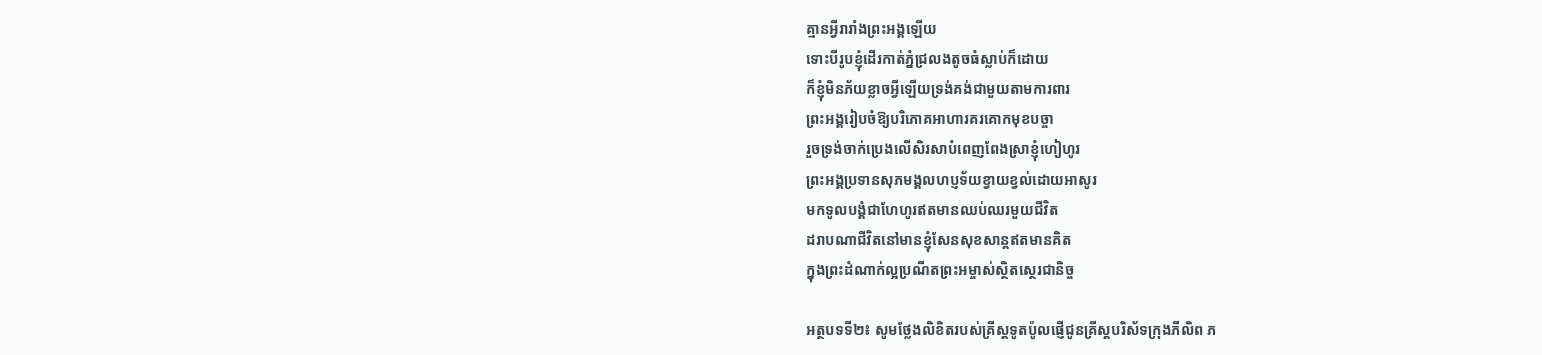គ្មានអ្វីរារាំងព្រះអង្គឡើយ
ទោះបីរូបខ្ញុំដើរកាត់ភ្នំជ្រលងតូចធំស្លាប់ក៏ដោយ
ក៏ខ្ញុំមិនភ័យខ្លាចអ្វីឡើយទ្រង់គង់ជាមួយតាមការពារ
ព្រះអង្គរៀបចំឱ្យបរិភោគអាហារគរគោកមុខបច្ចា
រួចទ្រង់ចាក់ប្រេងលើសិរសាបំពេញពែងស្រាខ្ញុំហៀហូរ
ព្រះអង្គប្រទានសុភមង្គលហប្ញទ័យខ្វាយខ្វល់ដោយអាសូរ
មកទូលបង្គំជាហែហូរឥតមានឈប់ឈរមួយជីវិត
ដរាបណាជីវិតនៅមានខ្ញុំសែនសុខសាន្តឥតមានគិត
ក្នុងព្រះដំណាក់ល្អប្រណីតព្រះអម្ចាស់ស្ថិតស្ថេរជានិច្ច

អត្ថបទទី២៖ សូមថ្លែងលិខិតរបស់គ្រីស្តទូតប៉ូលផ្ញើជូនគ្រីស្តបរិស័ទក្រុងភីលិព ភ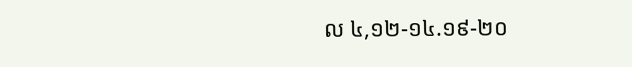ល ៤,១២-១៤.១៩-២០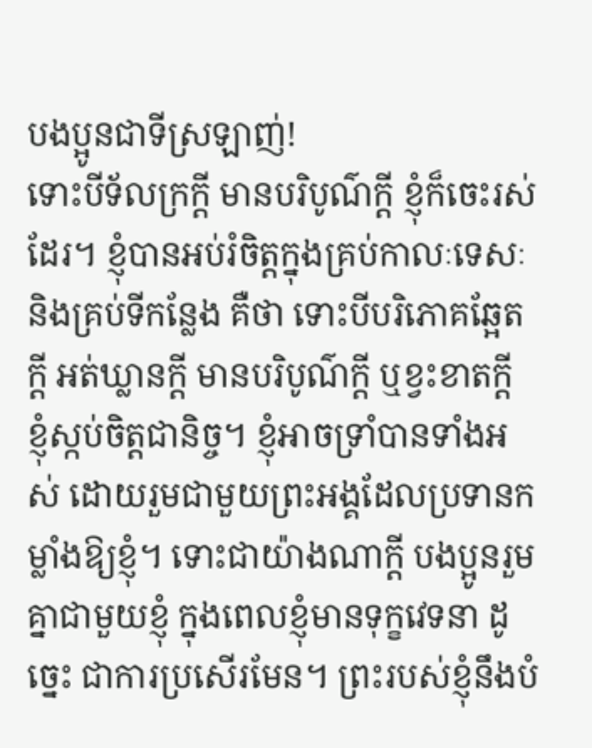បងប្អូនជាទីស្រឡាញ់!
ទោះបីទ័លក្រក្តី មានបរិបូណ៌ក្តី ខ្ញុំក៏ចេះរស់ដែរ។ ខ្ញុំបានអប់រំចិត្តក្នុងគ្រប់កាលៈទេសៈ និងគ្រប់ទីកន្លែង គឺថា ទោះបីបរិភោគឆ្អែតក្តី អត់ឃ្លានក្តី មានបរិបូណ៌ក្តី ឬខ្វះខាតក្តី ខ្ញុំស្កប់ចិត្តជានិច្ច។ ខ្ញុំអាចទ្រាំបានទាំងអស់ ដោយរួមជាមួយព្រះអង្គដែលប្រទានកម្លាំងឱ្យខ្ញុំ។ ទោះជាយ៉ាងណាក្តី បងប្អូនរួមគ្នាជាមួយខ្ញុំ ក្នុងពេលខ្ញុំមានទុក្ខវេទនា ដូច្នេះ ជាការប្រសើរមែន។ ព្រះរបស់ខ្ញុំនឹងបំ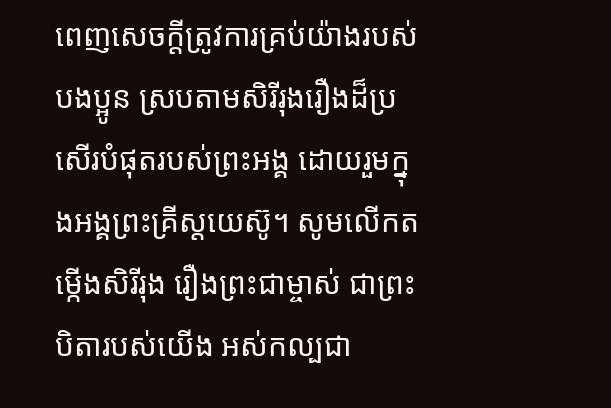ពេញសេចក្តីត្រូវការគ្រប់យ៉ាងរបស់បងប្អូន ស្របតាមសិរីរុងរឿងដ៏ប្រសើរបំផុតរបស់ព្រះអង្គ ដោយរួមក្នុងអង្គព្រះគ្រីស្តយេស៊ូ។ សូមលើកតម្កើងសិរីរុង រឿងព្រះជាម្ចាស់ ជាព្រះបិតារបស់យើង អស់កល្បជា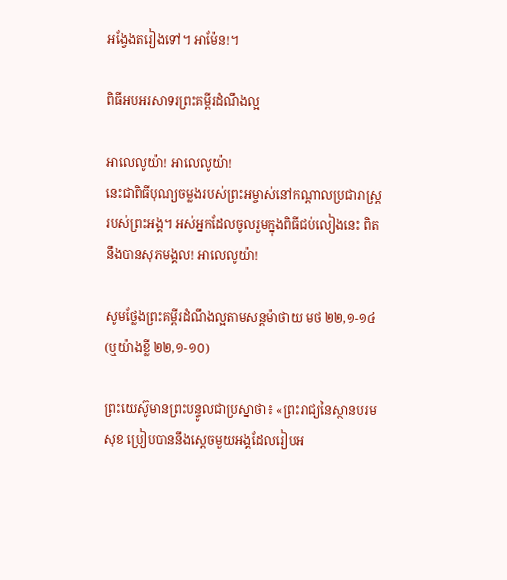អង្វែងតរៀងទៅ។ អាម៉ែន!។

ពិធីអបអរសាទរព្រះគម្ពីរដំណឹងល្អ

អាលេលូយ៉ា! អាលេលូយ៉ា!
នេះជាពិធីបុណ្យចម្លងរបស់ព្រះអម្ចាស់នៅកណ្តាលប្រជារាស្ត្ររបស់ព្រះអង្គ។ អស់អ្នកដែលចូលរួមក្នុងពិធីជប់លៀងនេះ ពិតនឹងបានសុភមង្គល! អាលេលូយ៉ា!

សូមថ្លែងព្រះគម្ពីរដំណឹងល្អតាមសន្តម៉ាថាយ មថ ២២,១-១៤ (ឬយ៉ាងខ្លី ២២,១-១០)

ព្រះយេស៊ូមានព្រះបន្ទូលជាប្រស្នាថា៖ «ព្រះរាជ្យនៃស្ថានបរមសុខ ប្រៀបបាននឹងស្តេចមួយអង្គដែលរៀបអ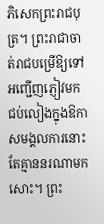ភិសេកព្រះរាជបុត្រ។ ព្រះរាជាចាត់រាជបម្រើឱ្យទៅអញ្ជើញភ្ញៀវមកជប់លៀងក្នុងឱកាសមង្គលការនោះ តែគ្មាននរណាមកសោះ។ ព្រះ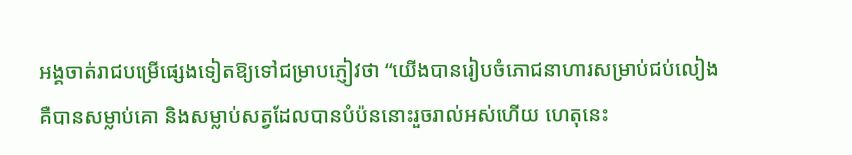អង្គចាត់រាជបម្រើផ្សេងទៀតឱ្យទៅជម្រាបភ្ញៀវថា “យើងបានរៀបចំភោជនាហារសម្រាប់ជប់លៀង គឺបានសម្លាប់គោ និងសម្លាប់សត្វដែលបានបំប៉ននោះរួចរាល់អស់ហើយ ហេតុនេះ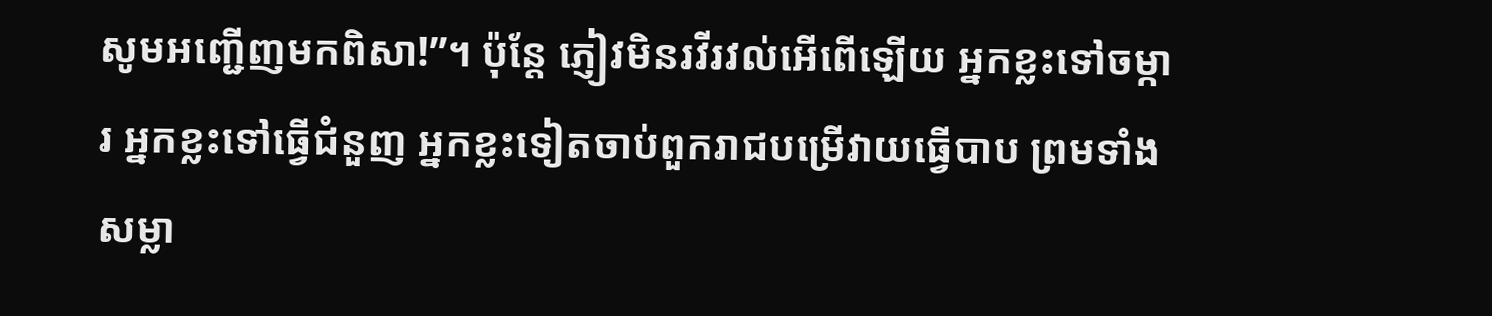សូមអញ្ជើញមកពិសា!”។ ប៉ុន្តែ ភ្ញៀវមិនរវីរវល់អើពើឡើយ អ្នកខ្លះទៅចម្ការ អ្នកខ្លះទៅធ្វើជំនួញ អ្នកខ្លះទៀតចាប់ពួករាជបម្រើវាយធ្វើបាប ព្រមទាំងសម្លា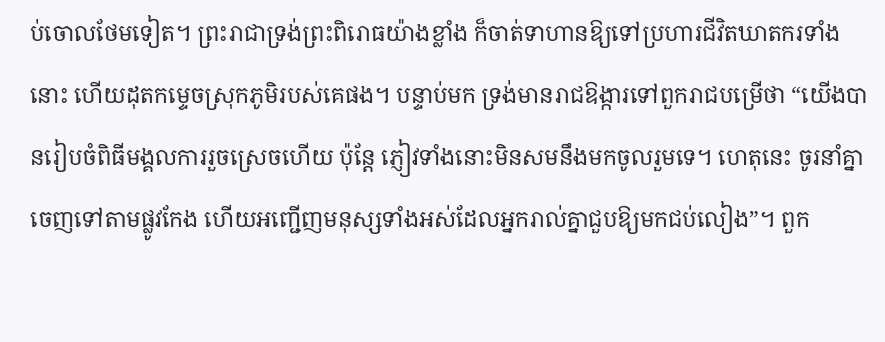ប់ចោលថែមទៀត។ ព្រះរាជាទ្រង់ព្រះពិរោធយ៉ាងខ្លាំង ក៏ចាត់ទាហានឱ្យទៅប្រហារជីវិតឃាតករទាំងនោះ ហើយដុតកម្ទេចស្រុកភូមិរបស់គេផង។ បន្ទាប់មក ទ្រង់មានរាជឱង្ការទៅពួករាជបម្រើថា “យើងបានរៀបចំពិធីមង្គលការរួចស្រេចហើយ ប៉ុន្តែ ភ្ញៀវទាំងនោះមិនសមនឹងមកចូលរួមទេ។ ហេតុនេះ ចូរនាំគ្នាចេញទៅតាមផ្លូវកែង ហើយអញ្ជើញមនុស្សទាំងអស់ដែលអ្នករាល់គ្នាជួបឱ្យមកជប់លៀង”។ ពួក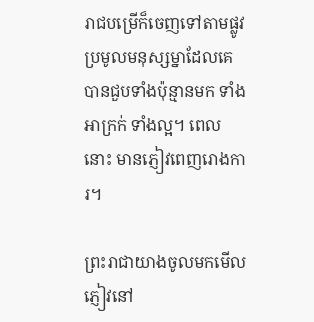រាជបម្រើក៏ចេញទៅតាមផ្លូវ ប្រមូលមនុស្សម្នាដែលគេបានជួបទាំងប៉ុន្មានមក ទាំងអាក្រក់ ទាំងល្អ។ ពេលនោះ មានភ្ញៀវពេញរោងការ។

ព្រះរាជាយាងចូលមកមើលភ្ញៀវនៅ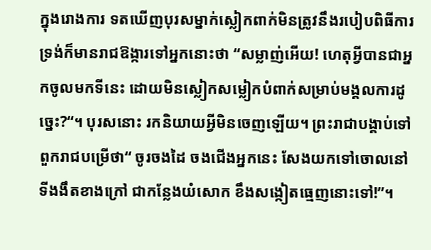ក្នុងរោងការ ទតឃើញបុរសម្នាក់ស្លៀកពាក់មិនត្រូវនឹងរបៀបពិធីការ ទ្រង់ក៏មានរាជឱង្ការទៅអ្នកនោះថា “សម្លាញ់អើយ! ហេតុអ្វីបានជាអ្នកចូលមកទីនេះ ដោយមិនស្លៀកសម្លៀកបំពាក់សម្រាប់មង្គលការដូច្នេះ?“។ បុរសនោះ រកនិយាយអ្វីមិនចេញឡើយ។ ព្រះរាជាបង្គាប់ទៅពួករាជបម្រើថា“ ចូរចងដៃ ចងជើងអ្នកនេះ សែងយកទៅចោលនៅទីងងឹតខាងក្រៅ ជាកន្លែងយំសោក ខឹងសង្កៀតធ្មេញនោះទៅ!”។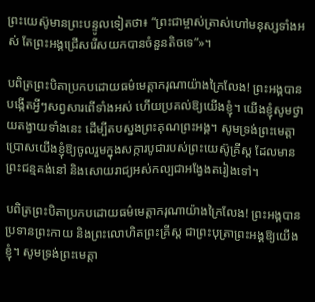ព្រះយេស៊ូមានព្រះបន្ទូលទៀតថា៖ “ព្រះជាម្ចាស់ត្រាស់ហៅមនុស្សទាំងអស់ តែព្រះអង្គជ្រើសរើសយកបានចំនួនតិចទេ”»។

បពិត្រព្រះបិតាប្រកបដោយធម៌មេត្តាករុណាយ៉ាងក្រៃលែង! ព្រះអង្គបានបង្កើតអ្វីៗសព្វសារពើទាំងអស់ ហើយប្រគល់ឱ្យយើងខ្ញុំ។ យើងខ្ញុំសូមថ្វាយតង្វាយទាំងនេះ ដើម្បីតបស្នងព្រះគុណព្រះអង្គ។ សូមទ្រង់ព្រះមេត្តាប្រោសយើងខ្ញុំឱ្យចូលរួមក្នុងសក្ការបូជារបស់ព្រះយេស៊ូគ្រីស្ត ដែលមានព្រះជន្មគង់នៅ និងសោយរាជ្យអស់កល្បជាអង្វែងតរៀងទៅ។

បពិត្រព្រះបិតាប្រកបដោយធម៌មេត្តាករុណាយ៉ាងក្រៃលែង! ព្រះអង្គបានប្រទានព្រះកាយ និងព្រះលោហិតព្រះគ្រីស្ត ជាព្រះបុត្រាព្រះអង្គឱ្យយើងខ្ញុំ។ សូមទ្រង់ព្រះមេត្តា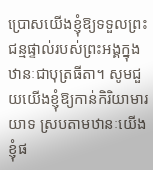ប្រោសយើងខ្ញុំឱ្យទទួលព្រះជន្មផ្ទាល់របស់ព្រះអង្គក្នុងឋានៈជាបុត្រធីតា។ សូមជួយយើងខ្ញុំឱ្យកាន់កិរិយាមារយាទ ស្របតាមឋានៈយើងខ្ញុំផ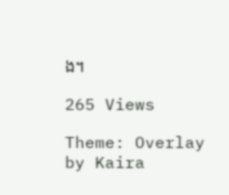ង។

265 Views

Theme: Overlay by Kaira